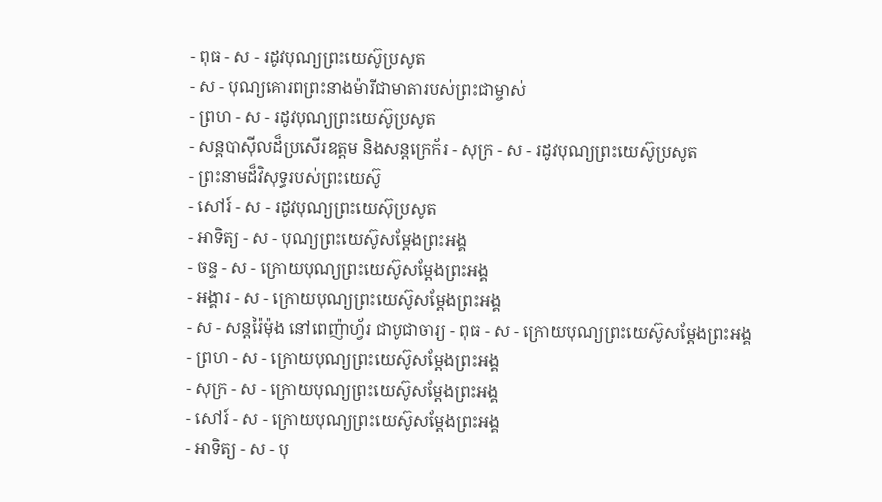- ពុធ - ស - រដូវបុណ្យព្រះយេស៊ូប្រសូត
- ស - បុណ្យគោរពព្រះនាងម៉ារីជាមាតារបស់ព្រះជាម្ចាស់
- ព្រហ - ស - រដូវបុណ្យព្រះយេស៊ូប្រសូត
- សន្ដបាស៊ីលដ៏ប្រសើរឧត្ដម និងសន្ដក្រេក័រ - សុក្រ - ស - រដូវបុណ្យព្រះយេស៊ូប្រសូត
- ព្រះនាមដ៏វិសុទ្ធរបស់ព្រះយេស៊ូ
- សៅរ៍ - ស - រដូវបុណ្យព្រះយេស៊ុប្រសូត
- អាទិត្យ - ស - បុណ្យព្រះយេស៊ូសម្ដែងព្រះអង្គ
- ចន្ទ - ស - ក្រោយបុណ្យព្រះយេស៊ូសម្ដែងព្រះអង្គ
- អង្គារ - ស - ក្រោយបុណ្យព្រះយេស៊ូសម្ដែងព្រះអង្គ
- ស - សន្ដរ៉ៃម៉ុង នៅពេញ៉ាហ្វ័រ ជាបូជាចារ្យ - ពុធ - ស - ក្រោយបុណ្យព្រះយេស៊ូសម្ដែងព្រះអង្គ
- ព្រហ - ស - ក្រោយបុណ្យព្រះយេស៊ូសម្ដែងព្រះអង្គ
- សុក្រ - ស - ក្រោយបុណ្យព្រះយេស៊ូសម្ដែងព្រះអង្គ
- សៅរ៍ - ស - ក្រោយបុណ្យព្រះយេស៊ូសម្ដែងព្រះអង្គ
- អាទិត្យ - ស - បុ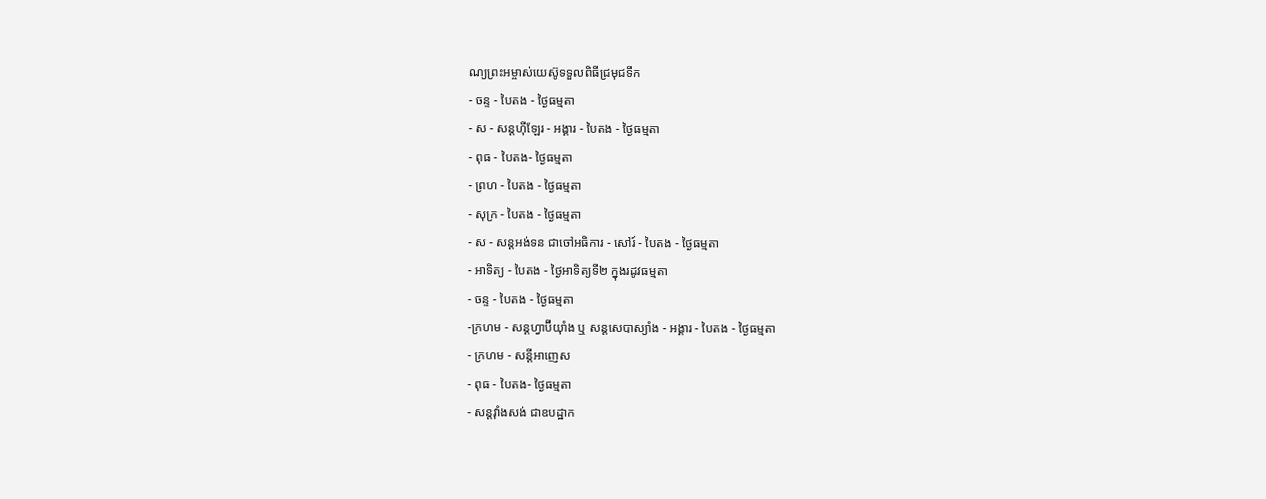ណ្យព្រះអម្ចាស់យេស៊ូទទួលពិធីជ្រមុជទឹក
- ចន្ទ - បៃតង - ថ្ងៃធម្មតា
- ស - សន្ដហ៊ីឡែរ - អង្គារ - បៃតង - ថ្ងៃធម្មតា
- ពុធ - បៃតង- ថ្ងៃធម្មតា
- ព្រហ - បៃតង - ថ្ងៃធម្មតា
- សុក្រ - បៃតង - ថ្ងៃធម្មតា
- ស - សន្ដអង់ទន ជាចៅអធិការ - សៅរ៍ - បៃតង - ថ្ងៃធម្មតា
- អាទិត្យ - បៃតង - ថ្ងៃអាទិត្យទី២ ក្នុងរដូវធម្មតា
- ចន្ទ - បៃតង - ថ្ងៃធម្មតា
-ក្រហម - សន្ដហ្វាប៊ីយ៉ាំង ឬ សន្ដសេបាស្យាំង - អង្គារ - បៃតង - ថ្ងៃធម្មតា
- ក្រហម - សន្ដីអាញេស
- ពុធ - បៃតង- ថ្ងៃធម្មតា
- សន្ដវ៉ាំងសង់ ជាឧបដ្ឋាក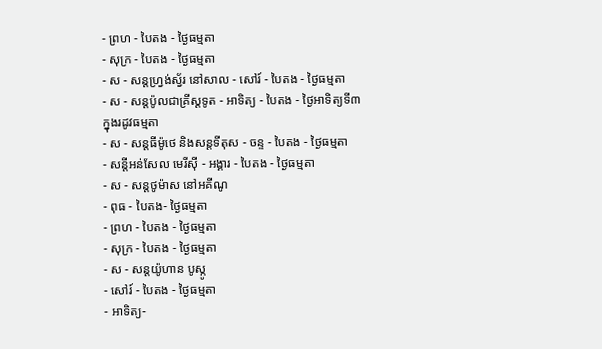- ព្រហ - បៃតង - ថ្ងៃធម្មតា
- សុក្រ - បៃតង - ថ្ងៃធម្មតា
- ស - សន្ដហ្វ្រង់ស្វ័រ នៅសាល - សៅរ៍ - បៃតង - ថ្ងៃធម្មតា
- ស - សន្ដប៉ូលជាគ្រីស្ដទូត - អាទិត្យ - បៃតង - ថ្ងៃអាទិត្យទី៣ ក្នុងរដូវធម្មតា
- ស - សន្ដធីម៉ូថេ និងសន្ដទីតុស - ចន្ទ - បៃតង - ថ្ងៃធម្មតា
- សន្ដីអន់សែល មេរីស៊ី - អង្គារ - បៃតង - ថ្ងៃធម្មតា
- ស - សន្ដថូម៉ាស នៅអគីណូ
- ពុធ - បៃតង- ថ្ងៃធម្មតា
- ព្រហ - បៃតង - ថ្ងៃធម្មតា
- សុក្រ - បៃតង - ថ្ងៃធម្មតា
- ស - សន្ដយ៉ូហាន បូស្កូ
- សៅរ៍ - បៃតង - ថ្ងៃធម្មតា
- អាទិត្យ-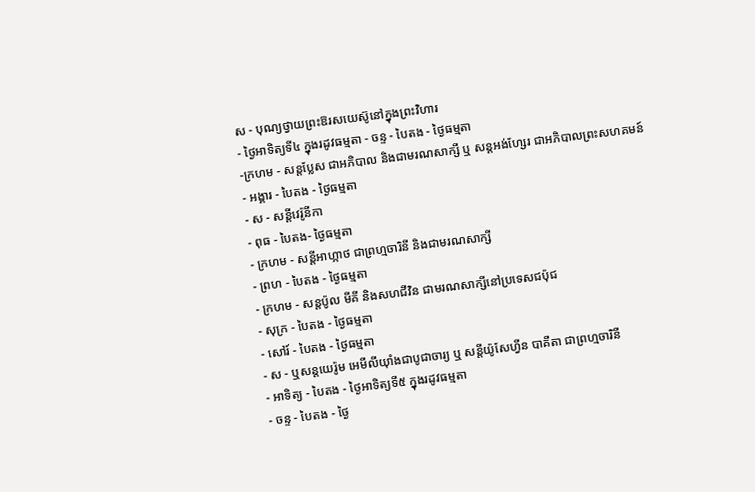ស - បុណ្យថ្វាយព្រះឱរសយេស៊ូនៅក្នុងព្រះវិហារ
- ថ្ងៃអាទិត្យទី៤ ក្នុងរដូវធម្មតា - ចន្ទ - បៃតង - ថ្ងៃធម្មតា
-ក្រហម - សន្ដប្លែស ជាអភិបាល និងជាមរណសាក្សី ឬ សន្ដអង់ហ្សែរ ជាអភិបាលព្រះសហគមន៍
- អង្គារ - បៃតង - ថ្ងៃធម្មតា
- ស - សន្ដីវេរ៉ូនីកា
- ពុធ - បៃតង- ថ្ងៃធម្មតា
- ក្រហម - សន្ដីអាហ្កាថ ជាព្រហ្មចារិនី និងជាមរណសាក្សី
- ព្រហ - បៃតង - ថ្ងៃធម្មតា
- ក្រហម - សន្ដប៉ូល មីគី និងសហជីវិន ជាមរណសាក្សីនៅប្រទេសជប៉ុជ
- សុក្រ - បៃតង - ថ្ងៃធម្មតា
- សៅរ៍ - បៃតង - ថ្ងៃធម្មតា
- ស - ឬសន្ដយេរ៉ូម អេមីលីយ៉ាំងជាបូជាចារ្យ ឬ សន្ដីយ៉ូសែហ្វីន បាគីតា ជាព្រហ្មចារិនី
- អាទិត្យ - បៃតង - ថ្ងៃអាទិត្យទី៥ ក្នុងរដូវធម្មតា
- ចន្ទ - បៃតង - ថ្ងៃ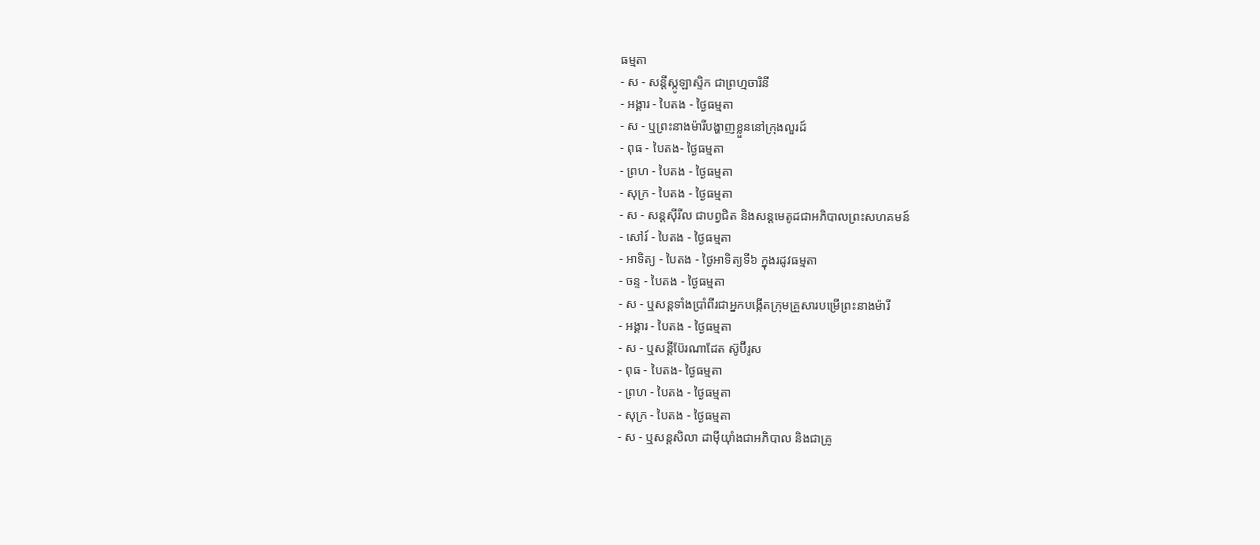ធម្មតា
- ស - សន្ដីស្កូឡាស្ទិក ជាព្រហ្មចារិនី
- អង្គារ - បៃតង - ថ្ងៃធម្មតា
- ស - ឬព្រះនាងម៉ារីបង្ហាញខ្លួននៅក្រុងលួរដ៍
- ពុធ - បៃតង- ថ្ងៃធម្មតា
- ព្រហ - បៃតង - ថ្ងៃធម្មតា
- សុក្រ - បៃតង - ថ្ងៃធម្មតា
- ស - សន្ដស៊ីរីល ជាបព្វជិត និងសន្ដមេតូដជាអភិបាលព្រះសហគមន៍
- សៅរ៍ - បៃតង - ថ្ងៃធម្មតា
- អាទិត្យ - បៃតង - ថ្ងៃអាទិត្យទី៦ ក្នុងរដូវធម្មតា
- ចន្ទ - បៃតង - ថ្ងៃធម្មតា
- ស - ឬសន្ដទាំងប្រាំពីរជាអ្នកបង្កើតក្រុមគ្រួសារបម្រើព្រះនាងម៉ារី
- អង្គារ - បៃតង - ថ្ងៃធម្មតា
- ស - ឬសន្ដីប៊ែរណាដែត ស៊ូប៊ីរូស
- ពុធ - បៃតង- ថ្ងៃធម្មតា
- ព្រហ - បៃតង - ថ្ងៃធម្មតា
- សុក្រ - បៃតង - ថ្ងៃធម្មតា
- ស - ឬសន្ដសិលា ដាម៉ីយ៉ាំងជាអភិបាល និងជាគ្រូ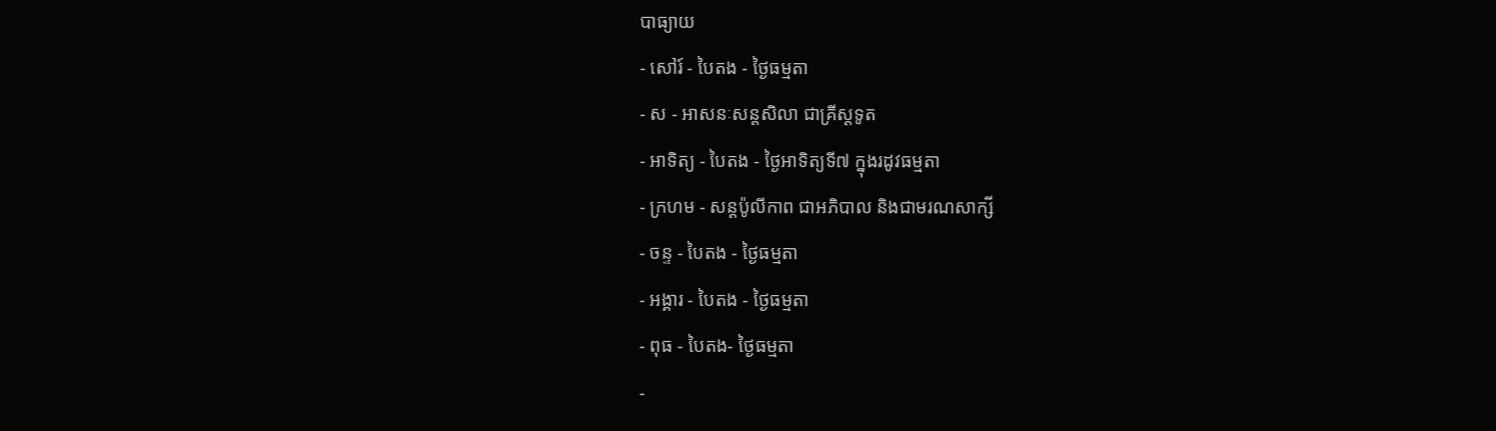បាធ្យាយ
- សៅរ៍ - បៃតង - ថ្ងៃធម្មតា
- ស - អាសនៈសន្ដសិលា ជាគ្រីស្ដទូត
- អាទិត្យ - បៃតង - ថ្ងៃអាទិត្យទី៧ ក្នុងរដូវធម្មតា
- ក្រហម - សន្ដប៉ូលីកាព ជាអភិបាល និងជាមរណសាក្សី
- ចន្ទ - បៃតង - ថ្ងៃធម្មតា
- អង្គារ - បៃតង - ថ្ងៃធម្មតា
- ពុធ - បៃតង- ថ្ងៃធម្មតា
-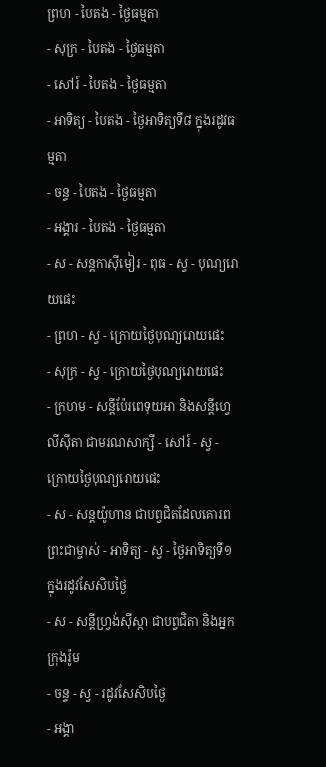ព្រហ - បៃតង - ថ្ងៃធម្មតា
- សុក្រ - បៃតង - ថ្ងៃធម្មតា
- សៅរ៍ - បៃតង - ថ្ងៃធម្មតា
- អាទិត្យ - បៃតង - ថ្ងៃអាទិត្យទី៨ ក្នុងរដូវធម្មតា
- ចន្ទ - បៃតង - ថ្ងៃធម្មតា
- អង្គារ - បៃតង - ថ្ងៃធម្មតា
- ស - សន្ដកាស៊ីមៀរ - ពុធ - ស្វ - បុណ្យរោយផេះ
- ព្រហ - ស្វ - ក្រោយថ្ងៃបុណ្យរោយផេះ
- សុក្រ - ស្វ - ក្រោយថ្ងៃបុណ្យរោយផេះ
- ក្រហម - សន្ដីប៉ែរពេទុយអា និងសន្ដីហ្វេលីស៊ីតា ជាមរណសាក្សី - សៅរ៍ - ស្វ - ក្រោយថ្ងៃបុណ្យរោយផេះ
- ស - សន្ដយ៉ូហាន ជាបព្វជិតដែលគោរពព្រះជាម្ចាស់ - អាទិត្យ - ស្វ - ថ្ងៃអាទិត្យទី១ ក្នុងរដូវសែសិបថ្ងៃ
- ស - សន្ដីហ្វ្រង់ស៊ីស្កា ជាបព្វជិតា និងអ្នកក្រុងរ៉ូម
- ចន្ទ - ស្វ - រដូវសែសិបថ្ងៃ
- អង្គា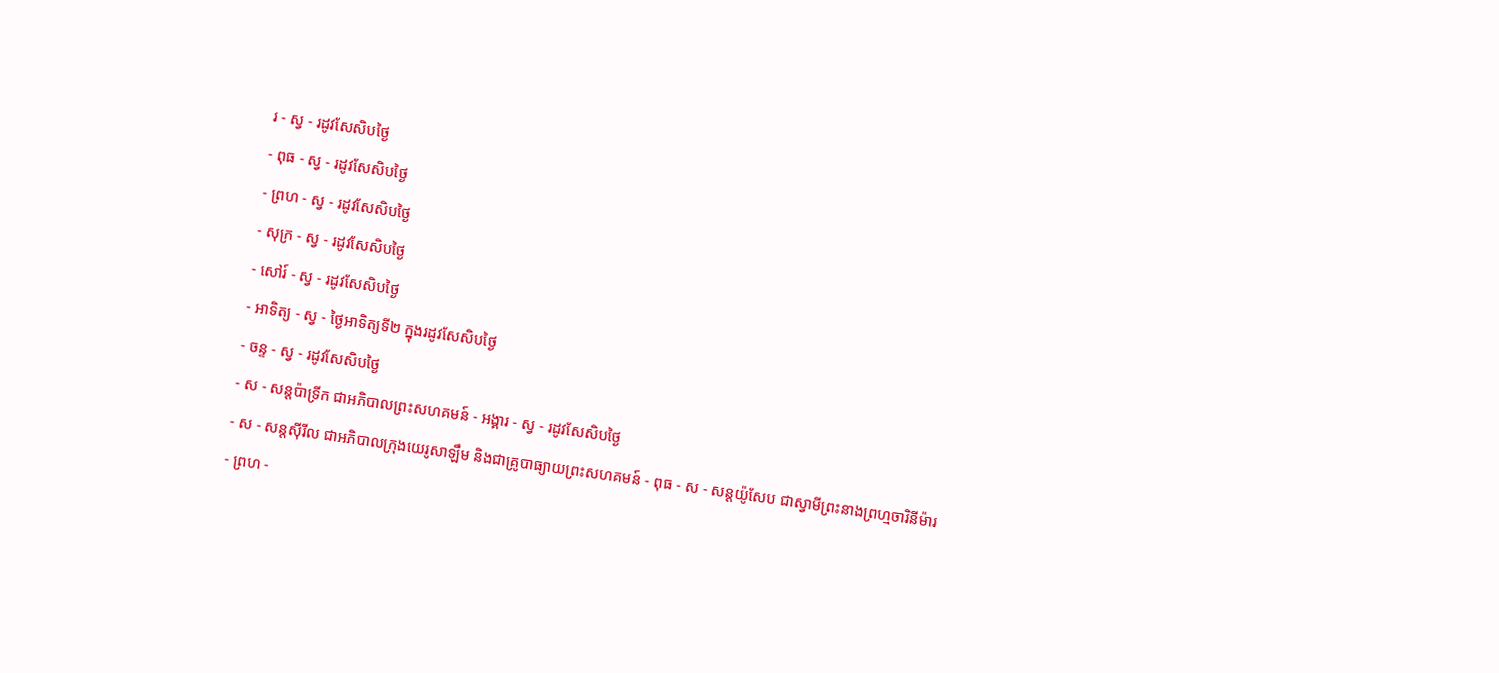រ - ស្វ - រដូវសែសិបថ្ងៃ
- ពុធ - ស្វ - រដូវសែសិបថ្ងៃ
- ព្រហ - ស្វ - រដូវសែសិបថ្ងៃ
- សុក្រ - ស្វ - រដូវសែសិបថ្ងៃ
- សៅរ៍ - ស្វ - រដូវសែសិបថ្ងៃ
- អាទិត្យ - ស្វ - ថ្ងៃអាទិត្យទី២ ក្នុងរដូវសែសិបថ្ងៃ
- ចន្ទ - ស្វ - រដូវសែសិបថ្ងៃ
- ស - សន្ដប៉ាទ្រីក ជាអភិបាលព្រះសហគមន៍ - អង្គារ - ស្វ - រដូវសែសិបថ្ងៃ
- ស - សន្ដស៊ីរីល ជាអភិបាលក្រុងយេរូសាឡឹម និងជាគ្រូបាធ្យាយព្រះសហគមន៍ - ពុធ - ស - សន្ដយ៉ូសែប ជាស្វាមីព្រះនាងព្រហ្មចារិនីម៉ារ
- ព្រហ -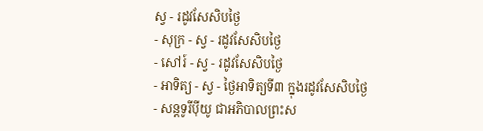ស្វ - រដូវសែសិបថ្ងៃ
- សុក្រ - ស្វ - រដូវសែសិបថ្ងៃ
- សៅរ៍ - ស្វ - រដូវសែសិបថ្ងៃ
- អាទិត្យ - ស្វ - ថ្ងៃអាទិត្យទី៣ ក្នុងរដូវសែសិបថ្ងៃ
- សន្ដទូរីប៉ីយូ ជាអភិបាលព្រះស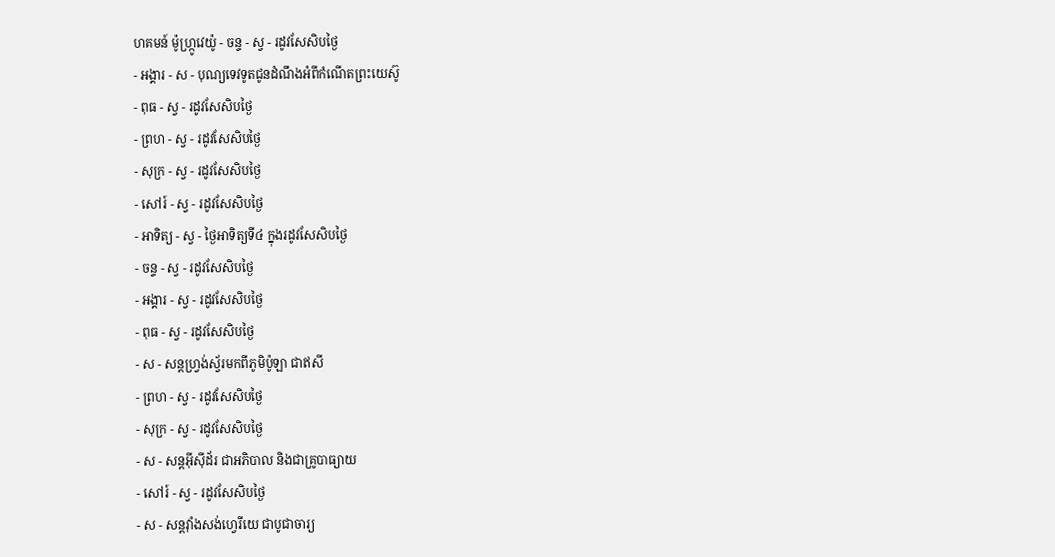ហគមន៍ ម៉ូហ្ក្រូវេយ៉ូ - ចន្ទ - ស្វ - រដូវសែសិបថ្ងៃ
- អង្គារ - ស - បុណ្យទេវទូតជូនដំណឹងអំពីកំណើតព្រះយេស៊ូ
- ពុធ - ស្វ - រដូវសែសិបថ្ងៃ
- ព្រហ - ស្វ - រដូវសែសិបថ្ងៃ
- សុក្រ - ស្វ - រដូវសែសិបថ្ងៃ
- សៅរ៍ - ស្វ - រដូវសែសិបថ្ងៃ
- អាទិត្យ - ស្វ - ថ្ងៃអាទិត្យទី៤ ក្នុងរដូវសែសិបថ្ងៃ
- ចន្ទ - ស្វ - រដូវសែសិបថ្ងៃ
- អង្គារ - ស្វ - រដូវសែសិបថ្ងៃ
- ពុធ - ស្វ - រដូវសែសិបថ្ងៃ
- ស - សន្ដហ្វ្រង់ស្វ័រមកពីភូមិប៉ូឡា ជាឥសី
- ព្រហ - ស្វ - រដូវសែសិបថ្ងៃ
- សុក្រ - ស្វ - រដូវសែសិបថ្ងៃ
- ស - សន្ដអ៊ីស៊ីដ័រ ជាអភិបាល និងជាគ្រូបាធ្យាយ
- សៅរ៍ - ស្វ - រដូវសែសិបថ្ងៃ
- ស - សន្ដវ៉ាំងសង់ហ្វេរីយេ ជាបូជាចារ្យ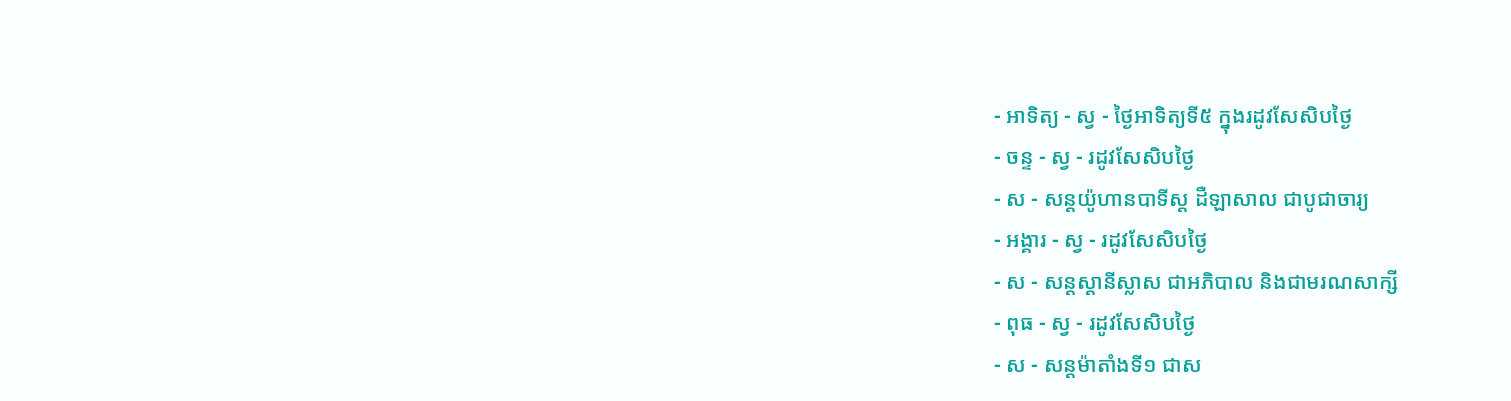- អាទិត្យ - ស្វ - ថ្ងៃអាទិត្យទី៥ ក្នុងរដូវសែសិបថ្ងៃ
- ចន្ទ - ស្វ - រដូវសែសិបថ្ងៃ
- ស - សន្ដយ៉ូហានបាទីស្ដ ដឺឡាសាល ជាបូជាចារ្យ
- អង្គារ - ស្វ - រដូវសែសិបថ្ងៃ
- ស - សន្ដស្ដានីស្លាស ជាអភិបាល និងជាមរណសាក្សី
- ពុធ - ស្វ - រដូវសែសិបថ្ងៃ
- ស - សន្ដម៉ាតាំងទី១ ជាស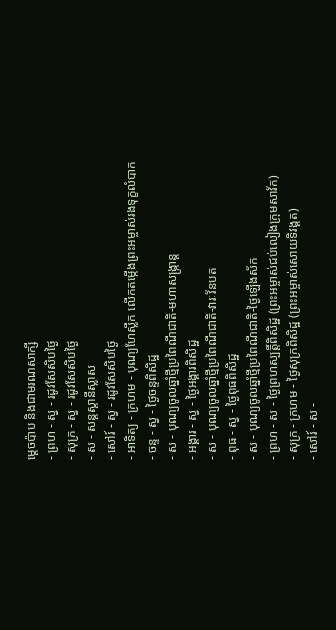ម្ដេចប៉ាប និងជាមរណសាក្សី
- ព្រហ - ស្វ - រដូវសែសិបថ្ងៃ
- សុក្រ - ស្វ - រដូវសែសិបថ្ងៃ
- ស - សន្ដស្ដានីស្លាស
- សៅរ៍ - ស្វ - រដូវសែសិបថ្ងៃ
- អាទិត្យ - ក្រហម - បុណ្យហែស្លឹក លើកតម្កើងព្រះអម្ចាស់រងទុក្ខលំបាក
- ចន្ទ - ស្វ - ថ្ងៃចន្ទពិសិដ្ឋ
- ស - បុណ្យចូលឆ្នាំថ្មីប្រពៃណីជាតិ-មហាសង្រ្កាន្ដ
- អង្គារ - ស្វ - ថ្ងៃអង្គារពិសិដ្ឋ
- ស - បុណ្យចូលឆ្នាំថ្មីប្រពៃណីជាតិ-វារៈវ័នបត
- ពុធ - ស្វ - ថ្ងៃពុធពិសិដ្ឋ
- ស - បុណ្យចូលឆ្នាំថ្មីប្រពៃណីជាតិ-ថ្ងៃឡើងស័ក
- ព្រហ - ស - ថ្ងៃព្រហស្បត្ដិ៍ពិសិដ្ឋ (ព្រះអម្ចាស់ជប់លៀងក្រុមសាវ័ក)
- សុក្រ - ក្រហម - ថ្ងៃសុក្រពិសិដ្ឋ (ព្រះអម្ចាស់សោយទិវង្គត)
- សៅរ៍ - ស -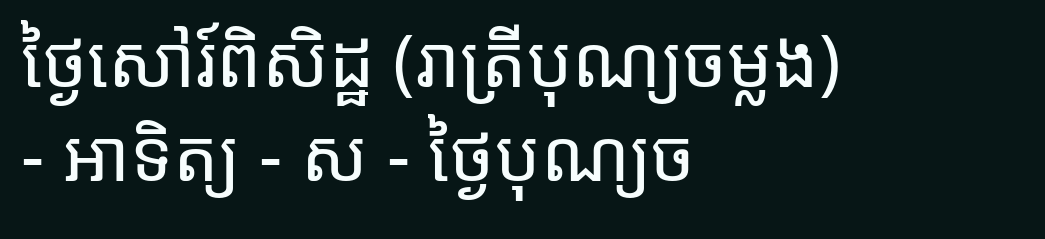ថ្ងៃសៅរ៍ពិសិដ្ឋ (រាត្រីបុណ្យចម្លង)
- អាទិត្យ - ស - ថ្ងៃបុណ្យច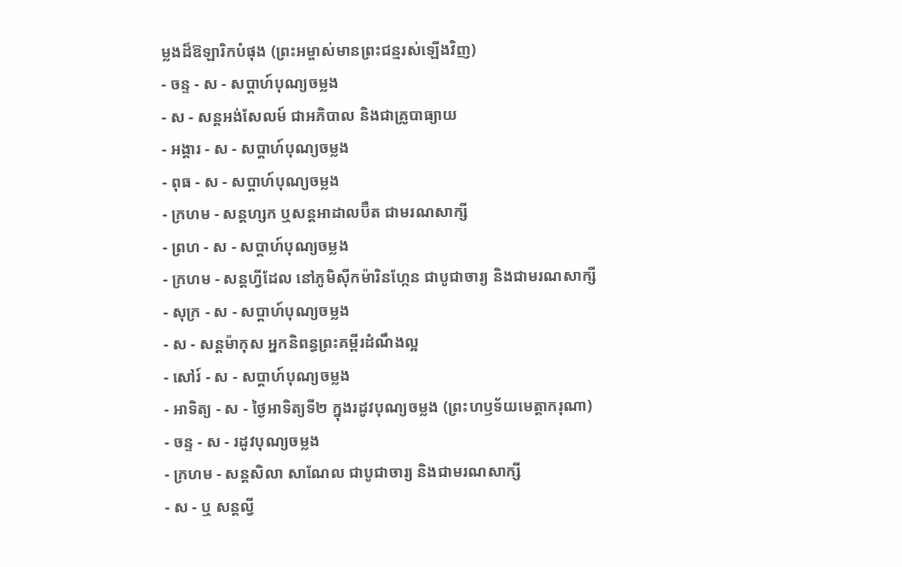ម្លងដ៏ឱឡារិកបំផុង (ព្រះអម្ចាស់មានព្រះជន្មរស់ឡើងវិញ)
- ចន្ទ - ស - សប្ដាហ៍បុណ្យចម្លង
- ស - សន្ដអង់សែលម៍ ជាអភិបាល និងជាគ្រូបាធ្យាយ
- អង្គារ - ស - សប្ដាហ៍បុណ្យចម្លង
- ពុធ - ស - សប្ដាហ៍បុណ្យចម្លង
- ក្រហម - សន្ដហ្សក ឬសន្ដអាដាលប៊ឺត ជាមរណសាក្សី
- ព្រហ - ស - សប្ដាហ៍បុណ្យចម្លង
- ក្រហម - សន្ដហ្វីដែល នៅភូមិស៊ីកម៉ារិនហ្កែន ជាបូជាចារ្យ និងជាមរណសាក្សី
- សុក្រ - ស - សប្ដាហ៍បុណ្យចម្លង
- ស - សន្ដម៉ាកុស អ្នកនិពន្ធព្រះគម្ពីរដំណឹងល្អ
- សៅរ៍ - ស - សប្ដាហ៍បុណ្យចម្លង
- អាទិត្យ - ស - ថ្ងៃអាទិត្យទី២ ក្នុងរដូវបុណ្យចម្លង (ព្រះហឫទ័យមេត្ដាករុណា)
- ចន្ទ - ស - រដូវបុណ្យចម្លង
- ក្រហម - សន្ដសិលា សាណែល ជាបូជាចារ្យ និងជាមរណសាក្សី
- ស - ឬ សន្ដល្វី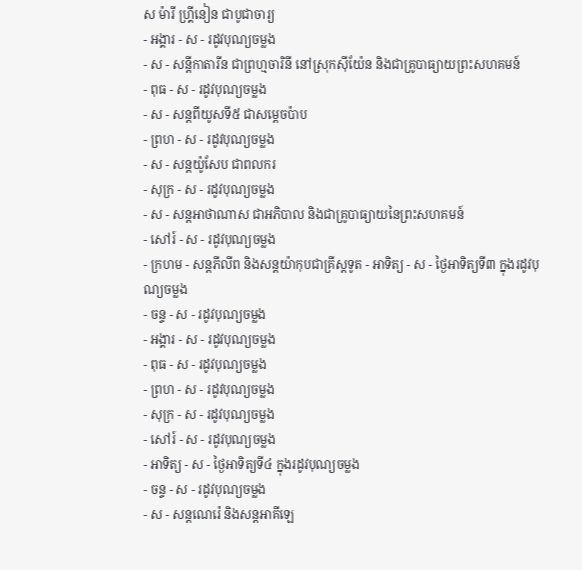ស ម៉ារី ហ្គ្រីនៀន ជាបូជាចារ្យ
- អង្គារ - ស - រដូវបុណ្យចម្លង
- ស - សន្ដីកាតារីន ជាព្រហ្មចារិនី នៅស្រុកស៊ីយ៉ែន និងជាគ្រូបាធ្យាយព្រះសហគមន៍
- ពុធ - ស - រដូវបុណ្យចម្លង
- ស - សន្ដពីយូសទី៥ ជាសម្ដេចប៉ាប
- ព្រហ - ស - រដូវបុណ្យចម្លង
- ស - សន្ដយ៉ូសែប ជាពលករ
- សុក្រ - ស - រដូវបុណ្យចម្លង
- ស - សន្ដអាថាណាស ជាអភិបាល និងជាគ្រូបាធ្យាយនៃព្រះសហគមន៍
- សៅរ៍ - ស - រដូវបុណ្យចម្លង
- ក្រហម - សន្ដភីលីព និងសន្ដយ៉ាកុបជាគ្រីស្ដទូត - អាទិត្យ - ស - ថ្ងៃអាទិត្យទី៣ ក្នុងរដូវបុណ្យចម្លង
- ចន្ទ - ស - រដូវបុណ្យចម្លង
- អង្គារ - ស - រដូវបុណ្យចម្លង
- ពុធ - ស - រដូវបុណ្យចម្លង
- ព្រហ - ស - រដូវបុណ្យចម្លង
- សុក្រ - ស - រដូវបុណ្យចម្លង
- សៅរ៍ - ស - រដូវបុណ្យចម្លង
- អាទិត្យ - ស - ថ្ងៃអាទិត្យទី៤ ក្នុងរដូវបុណ្យចម្លង
- ចន្ទ - ស - រដូវបុណ្យចម្លង
- ស - សន្ដណេរ៉េ និងសន្ដអាគីឡេ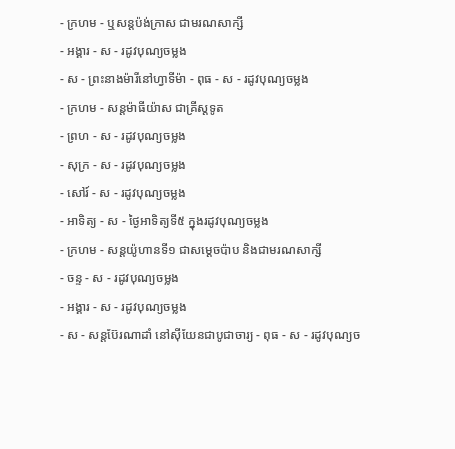- ក្រហម - ឬសន្ដប៉ង់ក្រាស ជាមរណសាក្សី
- អង្គារ - ស - រដូវបុណ្យចម្លង
- ស - ព្រះនាងម៉ារីនៅហ្វាទីម៉ា - ពុធ - ស - រដូវបុណ្យចម្លង
- ក្រហម - សន្ដម៉ាធីយ៉ាស ជាគ្រីស្ដទូត
- ព្រហ - ស - រដូវបុណ្យចម្លង
- សុក្រ - ស - រដូវបុណ្យចម្លង
- សៅរ៍ - ស - រដូវបុណ្យចម្លង
- អាទិត្យ - ស - ថ្ងៃអាទិត្យទី៥ ក្នុងរដូវបុណ្យចម្លង
- ក្រហម - សន្ដយ៉ូហានទី១ ជាសម្ដេចប៉ាប និងជាមរណសាក្សី
- ចន្ទ - ស - រដូវបុណ្យចម្លង
- អង្គារ - ស - រដូវបុណ្យចម្លង
- ស - សន្ដប៊ែរណាដាំ នៅស៊ីយែនជាបូជាចារ្យ - ពុធ - ស - រដូវបុណ្យច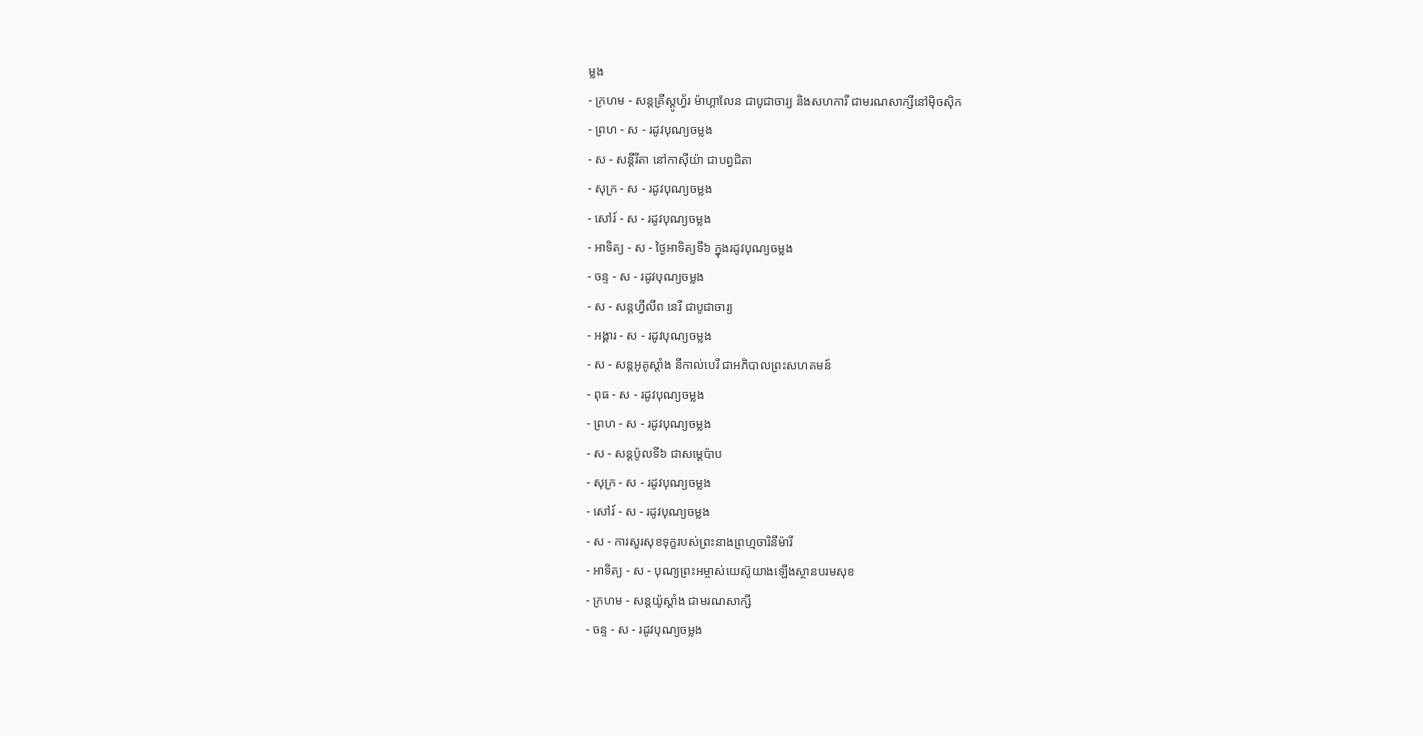ម្លង
- ក្រហម - សន្ដគ្រីស្ដូហ្វ័រ ម៉ាហ្គាលែន ជាបូជាចារ្យ និងសហការី ជាមរណសាក្សីនៅម៉ិចស៊ិក
- ព្រហ - ស - រដូវបុណ្យចម្លង
- ស - សន្ដីរីតា នៅកាស៊ីយ៉ា ជាបព្វជិតា
- សុក្រ - ស - រដូវបុណ្យចម្លង
- សៅរ៍ - ស - រដូវបុណ្យចម្លង
- អាទិត្យ - ស - ថ្ងៃអាទិត្យទី៦ ក្នុងរដូវបុណ្យចម្លង
- ចន្ទ - ស - រដូវបុណ្យចម្លង
- ស - សន្ដហ្វីលីព នេរី ជាបូជាចារ្យ
- អង្គារ - ស - រដូវបុណ្យចម្លង
- ស - សន្ដអូគូស្ដាំង នីកាល់បេរី ជាអភិបាលព្រះសហគមន៍
- ពុធ - ស - រដូវបុណ្យចម្លង
- ព្រហ - ស - រដូវបុណ្យចម្លង
- ស - សន្ដប៉ូលទី៦ ជាសម្ដេប៉ាប
- សុក្រ - ស - រដូវបុណ្យចម្លង
- សៅរ៍ - ស - រដូវបុណ្យចម្លង
- ស - ការសួរសុខទុក្ខរបស់ព្រះនាងព្រហ្មចារិនីម៉ារី
- អាទិត្យ - ស - បុណ្យព្រះអម្ចាស់យេស៊ូយាងឡើងស្ថានបរមសុខ
- ក្រហម - សន្ដយ៉ូស្ដាំង ជាមរណសាក្សី
- ចន្ទ - ស - រដូវបុណ្យចម្លង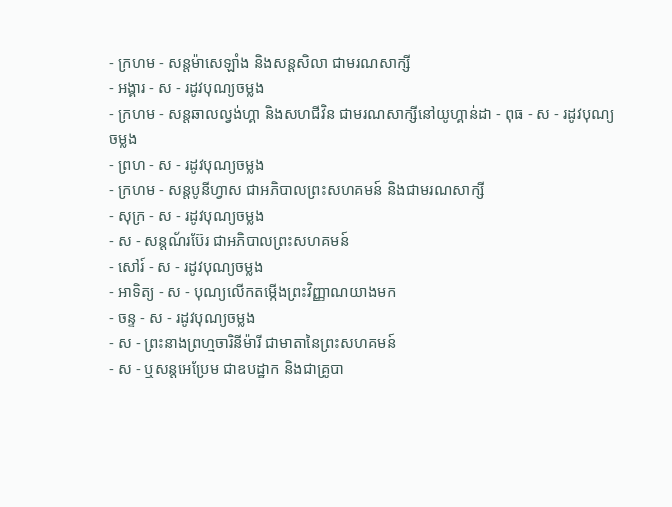- ក្រហម - សន្ដម៉ាសេឡាំង និងសន្ដសិលា ជាមរណសាក្សី
- អង្គារ - ស - រដូវបុណ្យចម្លង
- ក្រហម - សន្ដឆាលល្វង់ហ្គា និងសហជីវិន ជាមរណសាក្សីនៅយូហ្គាន់ដា - ពុធ - ស - រដូវបុណ្យចម្លង
- ព្រហ - ស - រដូវបុណ្យចម្លង
- ក្រហម - សន្ដបូនីហ្វាស ជាអភិបាលព្រះសហគមន៍ និងជាមរណសាក្សី
- សុក្រ - ស - រដូវបុណ្យចម្លង
- ស - សន្ដណ័រប៊ែរ ជាអភិបាលព្រះសហគមន៍
- សៅរ៍ - ស - រដូវបុណ្យចម្លង
- អាទិត្យ - ស - បុណ្យលើកតម្កើងព្រះវិញ្ញាណយាងមក
- ចន្ទ - ស - រដូវបុណ្យចម្លង
- ស - ព្រះនាងព្រហ្មចារិនីម៉ារី ជាមាតានៃព្រះសហគមន៍
- ស - ឬសន្ដអេប្រែម ជាឧបដ្ឋាក និងជាគ្រូបា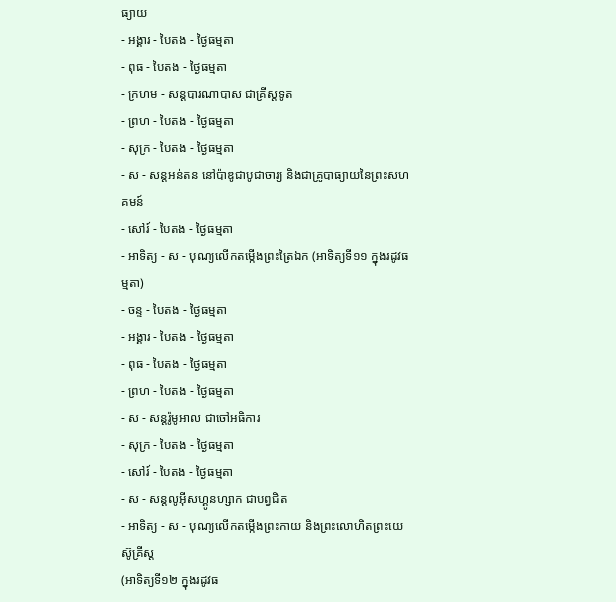ធ្យាយ
- អង្គារ - បៃតង - ថ្ងៃធម្មតា
- ពុធ - បៃតង - ថ្ងៃធម្មតា
- ក្រហម - សន្ដបារណាបាស ជាគ្រីស្ដទូត
- ព្រហ - បៃតង - ថ្ងៃធម្មតា
- សុក្រ - បៃតង - ថ្ងៃធម្មតា
- ស - សន្ដអន់តន នៅប៉ាឌូជាបូជាចារ្យ និងជាគ្រូបាធ្យាយនៃព្រះសហគមន៍
- សៅរ៍ - បៃតង - ថ្ងៃធម្មតា
- អាទិត្យ - ស - បុណ្យលើកតម្កើងព្រះត្រៃឯក (អាទិត្យទី១១ ក្នុងរដូវធម្មតា)
- ចន្ទ - បៃតង - ថ្ងៃធម្មតា
- អង្គារ - បៃតង - ថ្ងៃធម្មតា
- ពុធ - បៃតង - ថ្ងៃធម្មតា
- ព្រហ - បៃតង - ថ្ងៃធម្មតា
- ស - សន្ដរ៉ូមូអាល ជាចៅអធិការ
- សុក្រ - បៃតង - ថ្ងៃធម្មតា
- សៅរ៍ - បៃតង - ថ្ងៃធម្មតា
- ស - សន្ដលូអ៊ីសហ្គូនហ្សាក ជាបព្វជិត
- អាទិត្យ - ស - បុណ្យលើកតម្កើងព្រះកាយ និងព្រះលោហិតព្រះយេស៊ូគ្រីស្ដ
(អាទិត្យទី១២ ក្នុងរដូវធ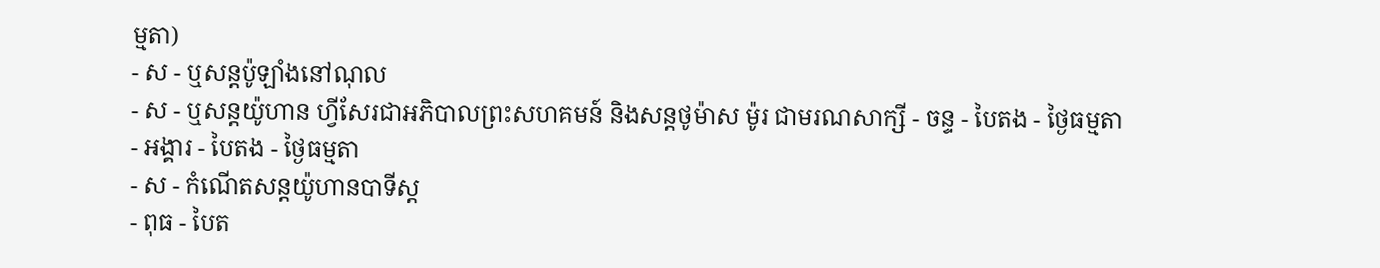ម្មតា)
- ស - ឬសន្ដប៉ូឡាំងនៅណុល
- ស - ឬសន្ដយ៉ូហាន ហ្វីសែរជាអភិបាលព្រះសហគមន៍ និងសន្ដថូម៉ាស ម៉ូរ ជាមរណសាក្សី - ចន្ទ - បៃតង - ថ្ងៃធម្មតា
- អង្គារ - បៃតង - ថ្ងៃធម្មតា
- ស - កំណើតសន្ដយ៉ូហានបាទីស្ដ
- ពុធ - បៃត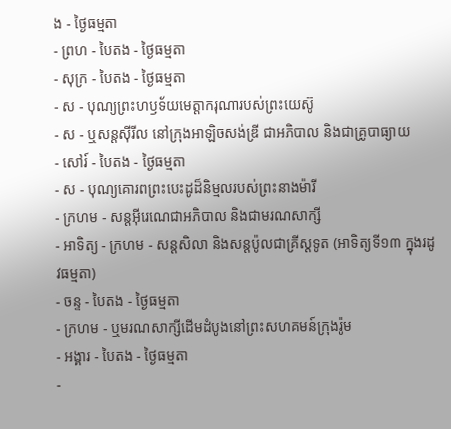ង - ថ្ងៃធម្មតា
- ព្រហ - បៃតង - ថ្ងៃធម្មតា
- សុក្រ - បៃតង - ថ្ងៃធម្មតា
- ស - បុណ្យព្រះហឫទ័យមេត្ដាករុណារបស់ព្រះយេស៊ូ
- ស - ឬសន្ដស៊ីរីល នៅក្រុងអាឡិចសង់ឌ្រី ជាអភិបាល និងជាគ្រូបាធ្យាយ
- សៅរ៍ - បៃតង - ថ្ងៃធម្មតា
- ស - បុណ្យគោរពព្រះបេះដូដ៏និម្មលរបស់ព្រះនាងម៉ារី
- ក្រហម - សន្ដអ៊ីរេណេជាអភិបាល និងជាមរណសាក្សី
- អាទិត្យ - ក្រហម - សន្ដសិលា និងសន្ដប៉ូលជាគ្រីស្ដទូត (អាទិត្យទី១៣ ក្នុងរដូវធម្មតា)
- ចន្ទ - បៃតង - ថ្ងៃធម្មតា
- ក្រហម - ឬមរណសាក្សីដើមដំបូងនៅព្រះសហគមន៍ក្រុងរ៉ូម
- អង្គារ - បៃតង - ថ្ងៃធម្មតា
-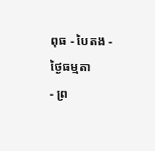ពុធ - បៃតង - ថ្ងៃធម្មតា
- ព្រ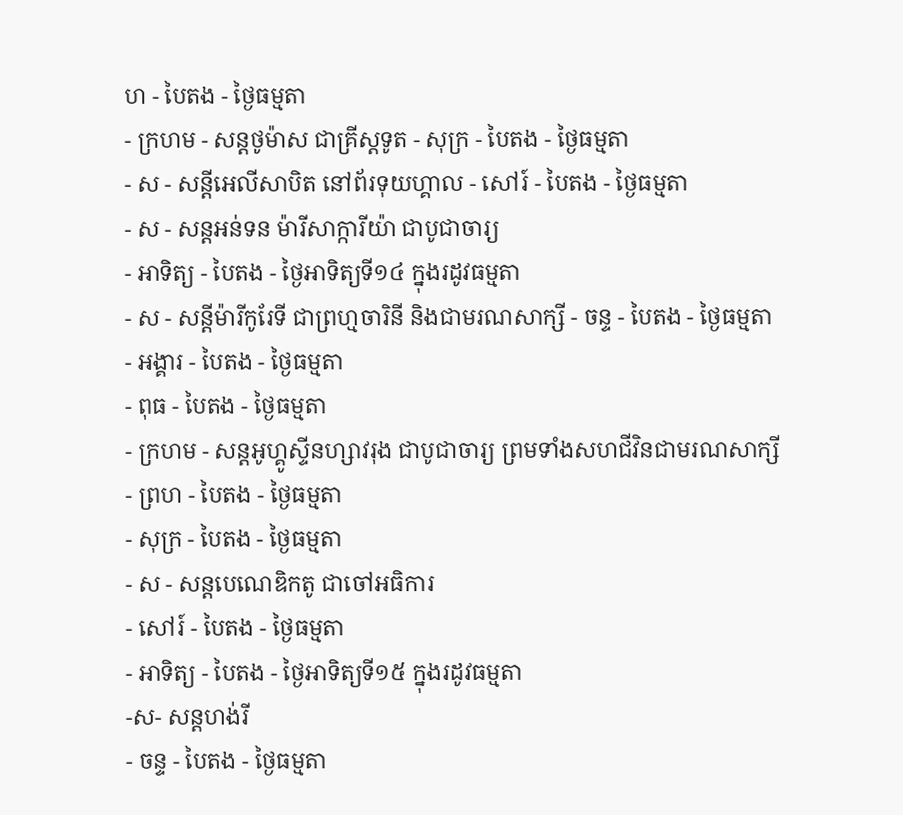ហ - បៃតង - ថ្ងៃធម្មតា
- ក្រហម - សន្ដថូម៉ាស ជាគ្រីស្ដទូត - សុក្រ - បៃតង - ថ្ងៃធម្មតា
- ស - សន្ដីអេលីសាបិត នៅព័រទុយហ្គាល - សៅរ៍ - បៃតង - ថ្ងៃធម្មតា
- ស - សន្ដអន់ទន ម៉ារីសាក្ការីយ៉ា ជាបូជាចារ្យ
- អាទិត្យ - បៃតង - ថ្ងៃអាទិត្យទី១៤ ក្នុងរដូវធម្មតា
- ស - សន្ដីម៉ារីកូរែទី ជាព្រហ្មចារិនី និងជាមរណសាក្សី - ចន្ទ - បៃតង - ថ្ងៃធម្មតា
- អង្គារ - បៃតង - ថ្ងៃធម្មតា
- ពុធ - បៃតង - ថ្ងៃធម្មតា
- ក្រហម - សន្ដអូហ្គូស្ទីនហ្សាវរុង ជាបូជាចារ្យ ព្រមទាំងសហជីវិនជាមរណសាក្សី
- ព្រហ - បៃតង - ថ្ងៃធម្មតា
- សុក្រ - បៃតង - ថ្ងៃធម្មតា
- ស - សន្ដបេណេឌិកតូ ជាចៅអធិការ
- សៅរ៍ - បៃតង - ថ្ងៃធម្មតា
- អាទិត្យ - បៃតង - ថ្ងៃអាទិត្យទី១៥ ក្នុងរដូវធម្មតា
-ស- សន្ដហង់រី
- ចន្ទ - បៃតង - ថ្ងៃធម្មតា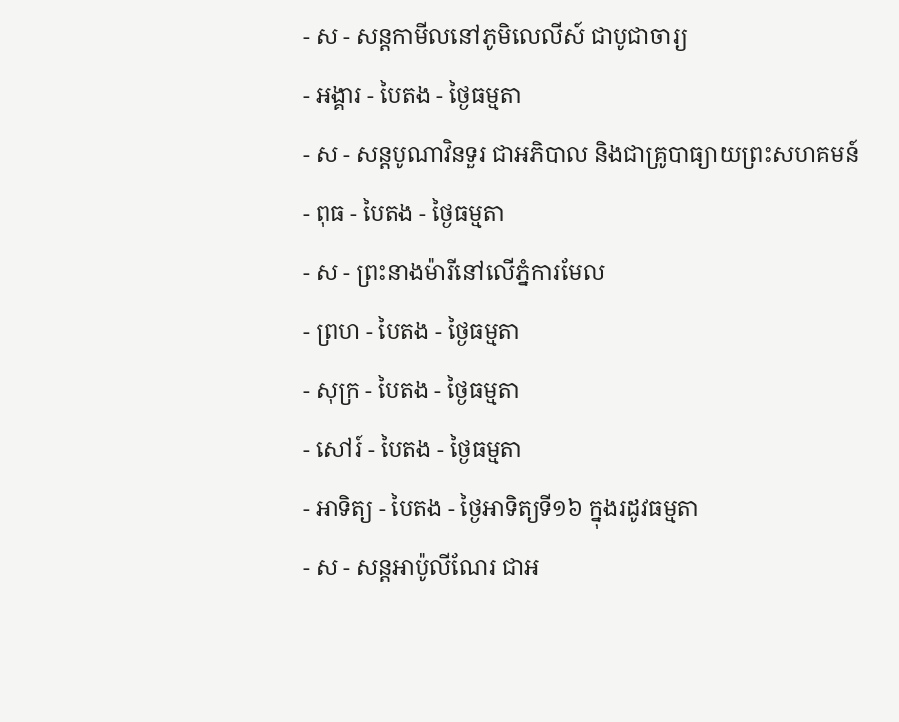- ស - សន្ដកាមីលនៅភូមិលេលីស៍ ជាបូជាចារ្យ
- អង្គារ - បៃតង - ថ្ងៃធម្មតា
- ស - សន្ដបូណាវិនទួរ ជាអភិបាល និងជាគ្រូបាធ្យាយព្រះសហគមន៍
- ពុធ - បៃតង - ថ្ងៃធម្មតា
- ស - ព្រះនាងម៉ារីនៅលើភ្នំការមែល
- ព្រហ - បៃតង - ថ្ងៃធម្មតា
- សុក្រ - បៃតង - ថ្ងៃធម្មតា
- សៅរ៍ - បៃតង - ថ្ងៃធម្មតា
- អាទិត្យ - បៃតង - ថ្ងៃអាទិត្យទី១៦ ក្នុងរដូវធម្មតា
- ស - សន្ដអាប៉ូលីណែរ ជាអ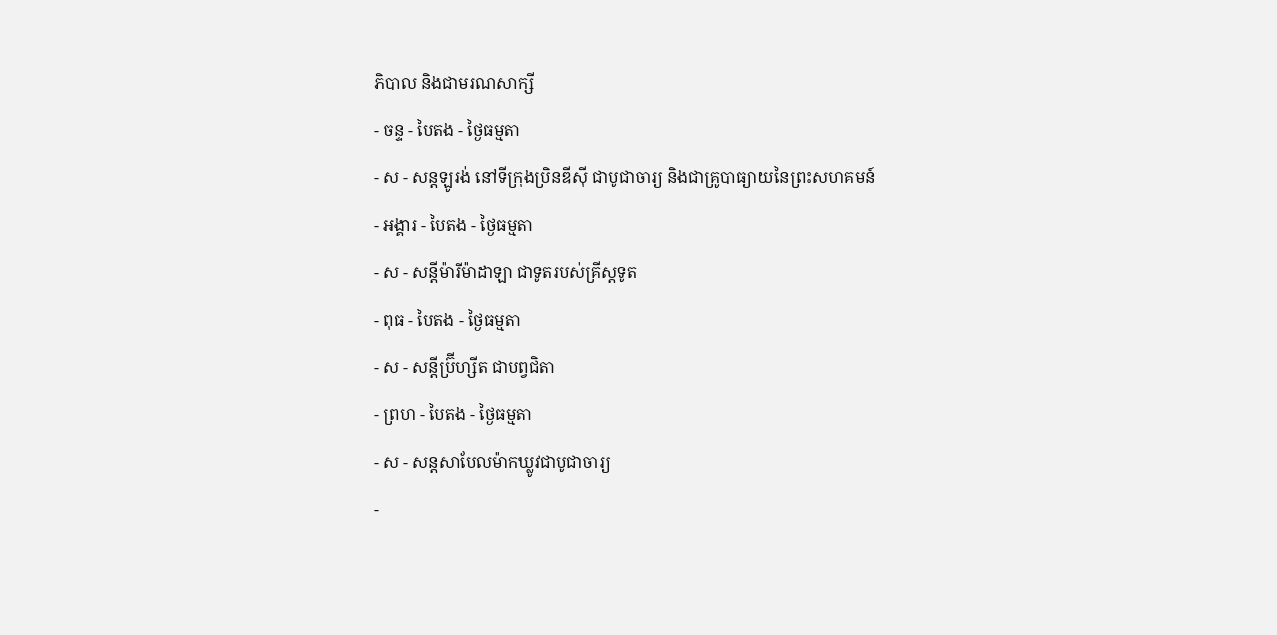ភិបាល និងជាមរណសាក្សី
- ចន្ទ - បៃតង - ថ្ងៃធម្មតា
- ស - សន្ដឡូរង់ នៅទីក្រុងប្រិនឌីស៊ី ជាបូជាចារ្យ និងជាគ្រូបាធ្យាយនៃព្រះសហគមន៍
- អង្គារ - បៃតង - ថ្ងៃធម្មតា
- ស - សន្ដីម៉ារីម៉ាដាឡា ជាទូតរបស់គ្រីស្ដទូត
- ពុធ - បៃតង - ថ្ងៃធម្មតា
- ស - សន្ដីប្រ៊ីហ្សីត ជាបព្វជិតា
- ព្រហ - បៃតង - ថ្ងៃធម្មតា
- ស - សន្ដសាបែលម៉ាកឃ្លូវជាបូជាចារ្យ
-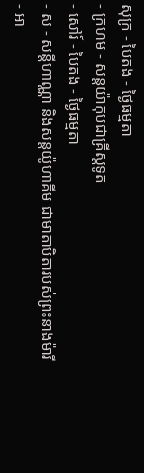សុក្រ - បៃតង - ថ្ងៃធម្មតា
- ក្រហម - សន្ដយ៉ាកុបជាគ្រីស្ដទូត
- សៅរ៍ - បៃតង - ថ្ងៃធម្មតា
- ស - សន្ដីហាណ្ណា និងសន្ដយ៉ូហាគីម ជាមាតាបិតារបស់ព្រះនាងម៉ារី
- អា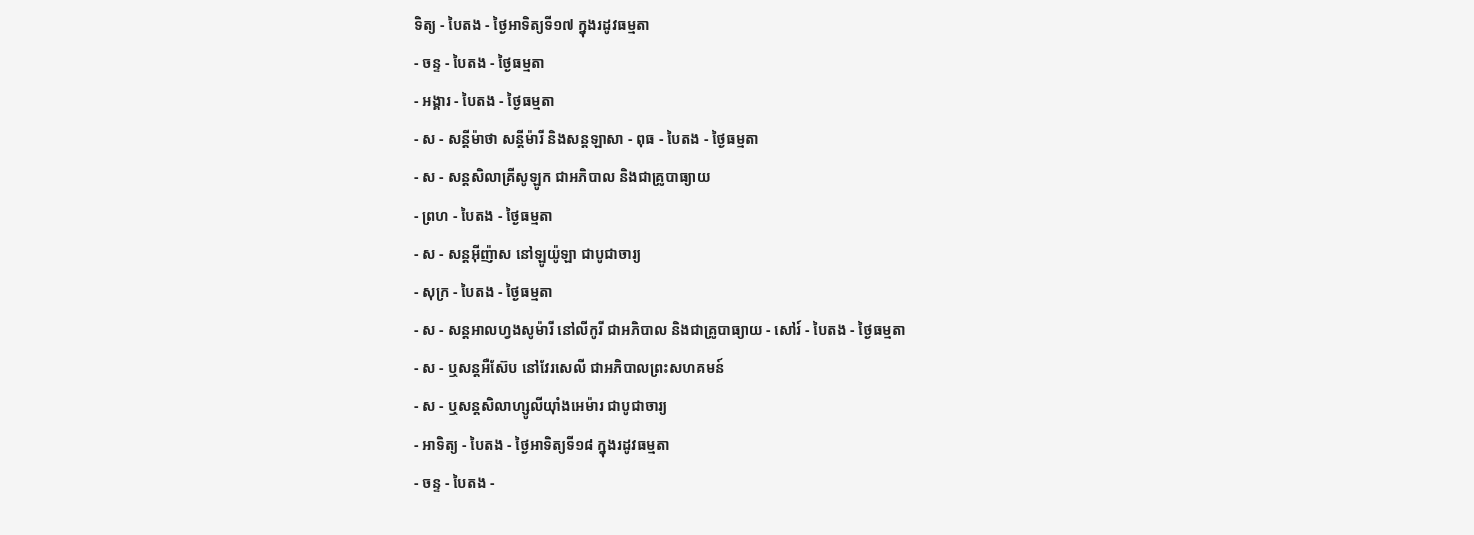ទិត្យ - បៃតង - ថ្ងៃអាទិត្យទី១៧ ក្នុងរដូវធម្មតា
- ចន្ទ - បៃតង - ថ្ងៃធម្មតា
- អង្គារ - បៃតង - ថ្ងៃធម្មតា
- ស - សន្ដីម៉ាថា សន្ដីម៉ារី និងសន្ដឡាសា - ពុធ - បៃតង - ថ្ងៃធម្មតា
- ស - សន្ដសិលាគ្រីសូឡូក ជាអភិបាល និងជាគ្រូបាធ្យាយ
- ព្រហ - បៃតង - ថ្ងៃធម្មតា
- ស - សន្ដអ៊ីញ៉ាស នៅឡូយ៉ូឡា ជាបូជាចារ្យ
- សុក្រ - បៃតង - ថ្ងៃធម្មតា
- ស - សន្ដអាលហ្វងសូម៉ារី នៅលីកូរី ជាអភិបាល និងជាគ្រូបាធ្យាយ - សៅរ៍ - បៃតង - ថ្ងៃធម្មតា
- ស - ឬសន្ដអឺស៊ែប នៅវែរសេលី ជាអភិបាលព្រះសហគមន៍
- ស - ឬសន្ដសិលាហ្សូលីយ៉ាំងអេម៉ារ ជាបូជាចារ្យ
- អាទិត្យ - បៃតង - ថ្ងៃអាទិត្យទី១៨ ក្នុងរដូវធម្មតា
- ចន្ទ - បៃតង -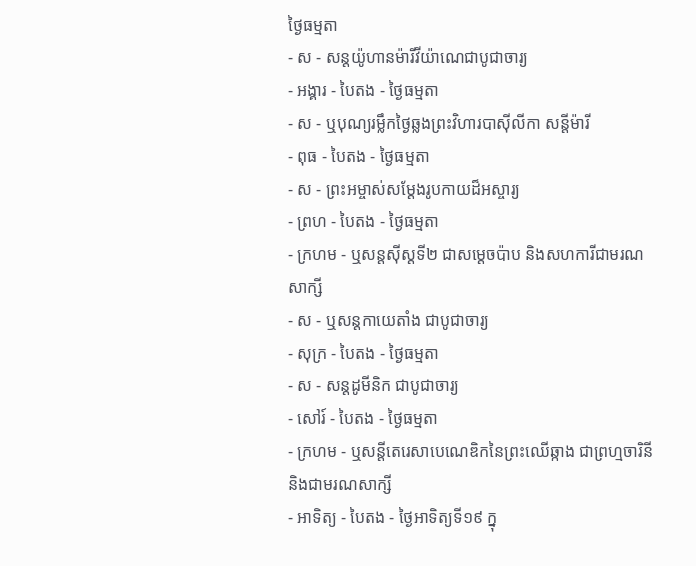ថ្ងៃធម្មតា
- ស - សន្ដយ៉ូហានម៉ារីវីយ៉ាណេជាបូជាចារ្យ
- អង្គារ - បៃតង - ថ្ងៃធម្មតា
- ស - ឬបុណ្យរម្លឹកថ្ងៃឆ្លងព្រះវិហារបាស៊ីលីកា សន្ដីម៉ារី
- ពុធ - បៃតង - ថ្ងៃធម្មតា
- ស - ព្រះអម្ចាស់សម្ដែងរូបកាយដ៏អស្ចារ្យ
- ព្រហ - បៃតង - ថ្ងៃធម្មតា
- ក្រហម - ឬសន្ដស៊ីស្ដទី២ ជាសម្ដេចប៉ាប និងសហការីជាមរណសាក្សី
- ស - ឬសន្ដកាយេតាំង ជាបូជាចារ្យ
- សុក្រ - បៃតង - ថ្ងៃធម្មតា
- ស - សន្ដដូមីនិក ជាបូជាចារ្យ
- សៅរ៍ - បៃតង - ថ្ងៃធម្មតា
- ក្រហម - ឬសន្ដីតេរេសាបេណេឌិកនៃព្រះឈើឆ្កាង ជាព្រហ្មចារិនី និងជាមរណសាក្សី
- អាទិត្យ - បៃតង - ថ្ងៃអាទិត្យទី១៩ ក្នុ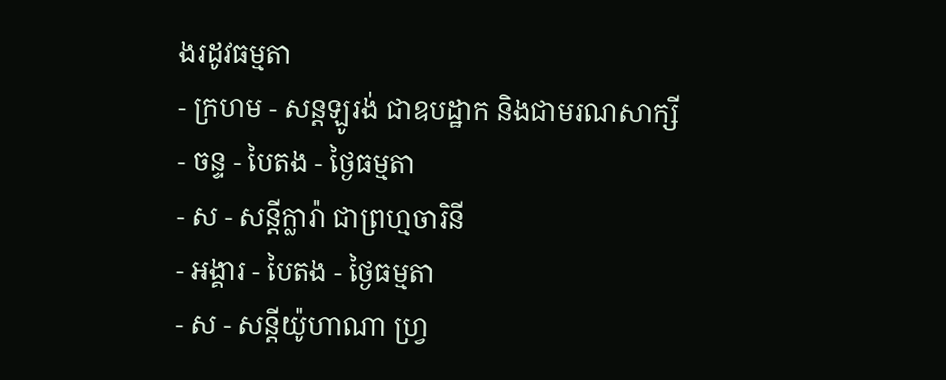ងរដូវធម្មតា
- ក្រហម - សន្ដឡូរង់ ជាឧបដ្ឋាក និងជាមរណសាក្សី
- ចន្ទ - បៃតង - ថ្ងៃធម្មតា
- ស - សន្ដីក្លារ៉ា ជាព្រហ្មចារិនី
- អង្គារ - បៃតង - ថ្ងៃធម្មតា
- ស - សន្ដីយ៉ូហាណា ហ្វ្រ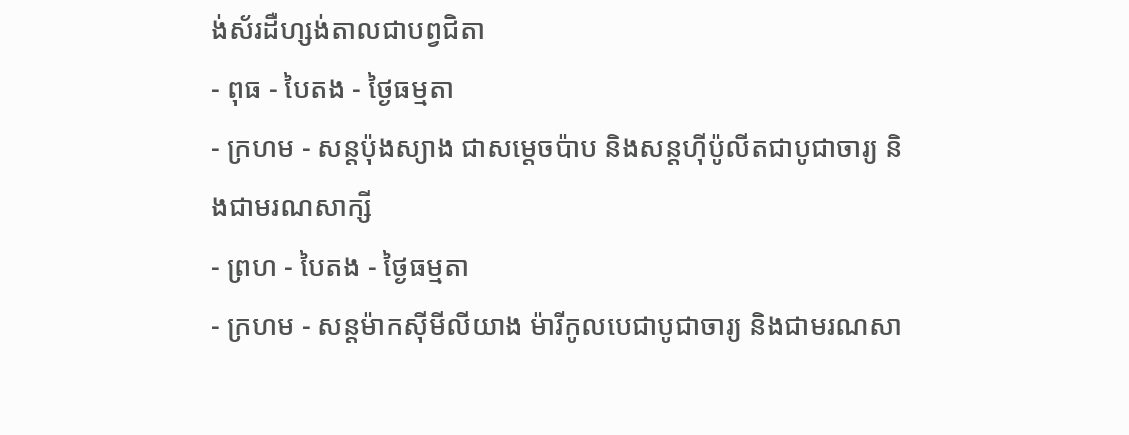ង់ស័រដឺហ្សង់តាលជាបព្វជិតា
- ពុធ - បៃតង - ថ្ងៃធម្មតា
- ក្រហម - សន្ដប៉ុងស្យាង ជាសម្ដេចប៉ាប និងសន្ដហ៊ីប៉ូលីតជាបូជាចារ្យ និងជាមរណសាក្សី
- ព្រហ - បៃតង - ថ្ងៃធម្មតា
- ក្រហម - សន្ដម៉ាកស៊ីមីលីយាង ម៉ារីកូលបេជាបូជាចារ្យ និងជាមរណសា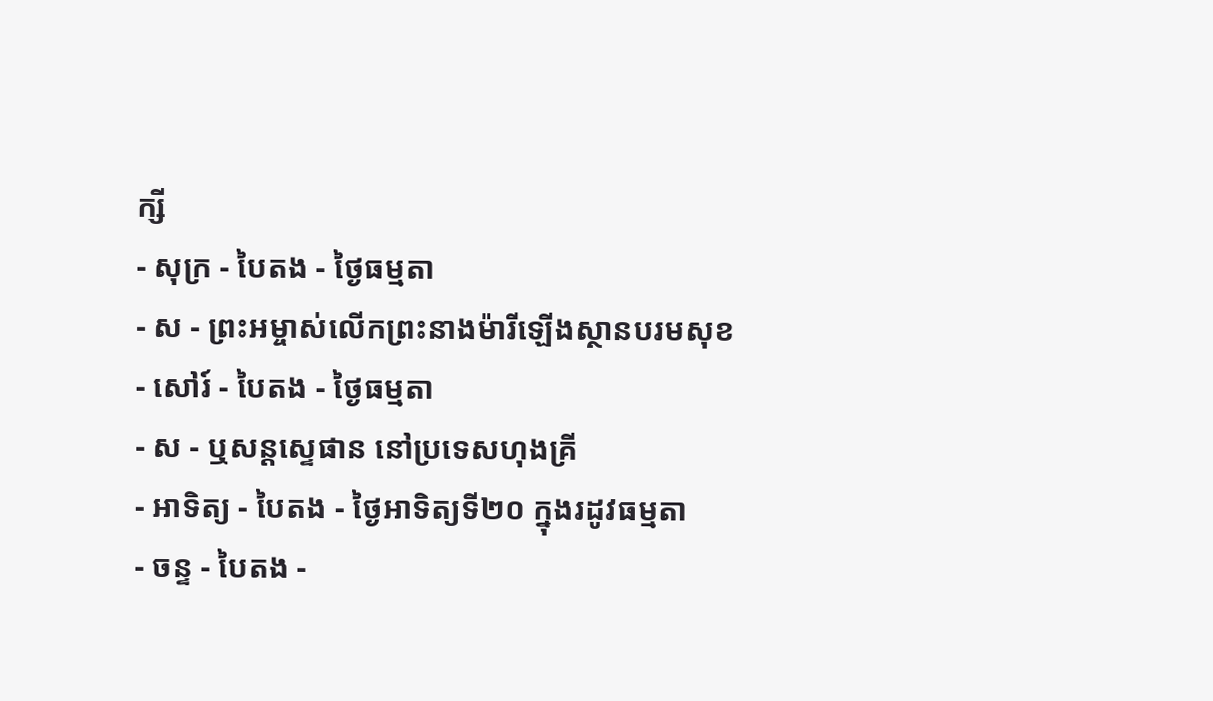ក្សី
- សុក្រ - បៃតង - ថ្ងៃធម្មតា
- ស - ព្រះអម្ចាស់លើកព្រះនាងម៉ារីឡើងស្ថានបរមសុខ
- សៅរ៍ - បៃតង - ថ្ងៃធម្មតា
- ស - ឬសន្ដស្ទេផាន នៅប្រទេសហុងគ្រី
- អាទិត្យ - បៃតង - ថ្ងៃអាទិត្យទី២០ ក្នុងរដូវធម្មតា
- ចន្ទ - បៃតង -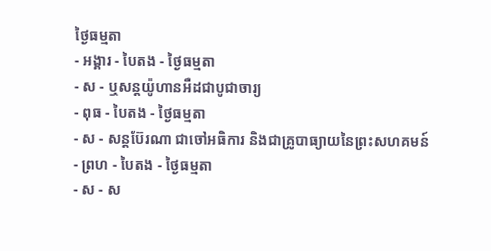ថ្ងៃធម្មតា
- អង្គារ - បៃតង - ថ្ងៃធម្មតា
- ស - ឬសន្ដយ៉ូហានអឺដជាបូជាចារ្យ
- ពុធ - បៃតង - ថ្ងៃធម្មតា
- ស - សន្ដប៊ែរណា ជាចៅអធិការ និងជាគ្រូបាធ្យាយនៃព្រះសហគមន៍
- ព្រហ - បៃតង - ថ្ងៃធម្មតា
- ស - ស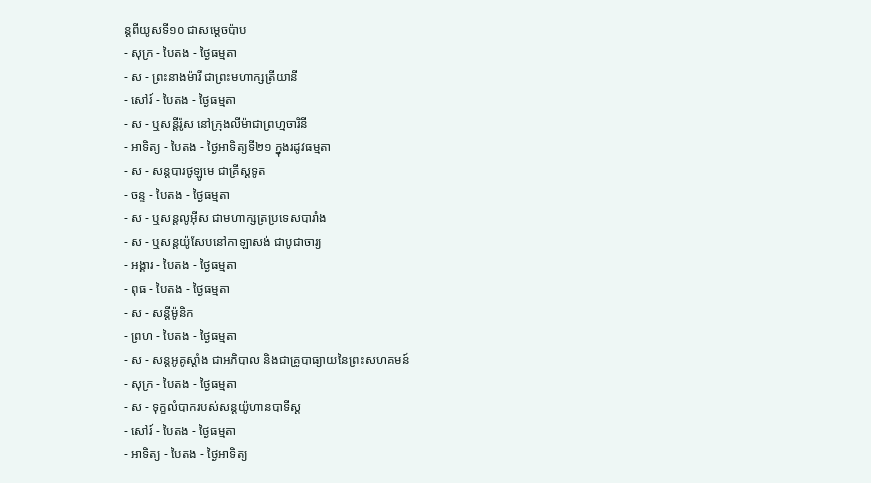ន្ដពីយូសទី១០ ជាសម្ដេចប៉ាប
- សុក្រ - បៃតង - ថ្ងៃធម្មតា
- ស - ព្រះនាងម៉ារី ជាព្រះមហាក្សត្រីយានី
- សៅរ៍ - បៃតង - ថ្ងៃធម្មតា
- ស - ឬសន្ដីរ៉ូស នៅក្រុងលីម៉ាជាព្រហ្មចារិនី
- អាទិត្យ - បៃតង - ថ្ងៃអាទិត្យទី២១ ក្នុងរដូវធម្មតា
- ស - សន្ដបារថូឡូមេ ជាគ្រីស្ដទូត
- ចន្ទ - បៃតង - ថ្ងៃធម្មតា
- ស - ឬសន្ដលូអ៊ីស ជាមហាក្សត្រប្រទេសបារាំង
- ស - ឬសន្ដយ៉ូសែបនៅកាឡាសង់ ជាបូជាចារ្យ
- អង្គារ - បៃតង - ថ្ងៃធម្មតា
- ពុធ - បៃតង - ថ្ងៃធម្មតា
- ស - សន្ដីម៉ូនិក
- ព្រហ - បៃតង - ថ្ងៃធម្មតា
- ស - សន្ដអូគូស្ដាំង ជាអភិបាល និងជាគ្រូបាធ្យាយនៃព្រះសហគមន៍
- សុក្រ - បៃតង - ថ្ងៃធម្មតា
- ស - ទុក្ខលំបាករបស់សន្ដយ៉ូហានបាទីស្ដ
- សៅរ៍ - បៃតង - ថ្ងៃធម្មតា
- អាទិត្យ - បៃតង - ថ្ងៃអាទិត្យ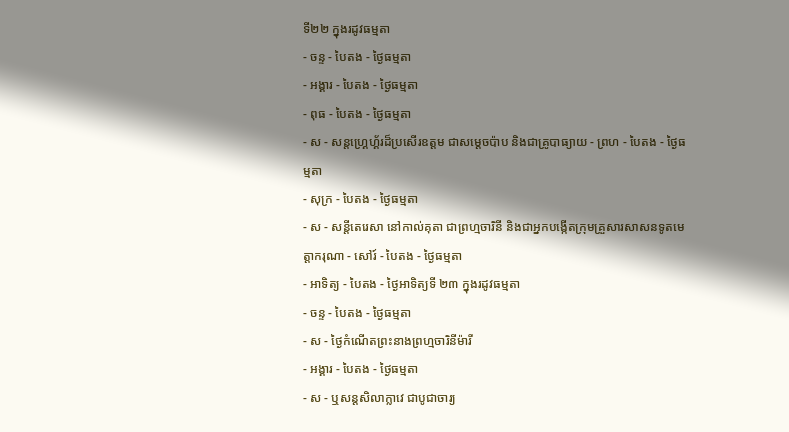ទី២២ ក្នុងរដូវធម្មតា
- ចន្ទ - បៃតង - ថ្ងៃធម្មតា
- អង្គារ - បៃតង - ថ្ងៃធម្មតា
- ពុធ - បៃតង - ថ្ងៃធម្មតា
- ស - សន្ដហ្គ្រេហ្គ័រដ៏ប្រសើរឧត្ដម ជាសម្ដេចប៉ាប និងជាគ្រូបាធ្យាយ - ព្រហ - បៃតង - ថ្ងៃធម្មតា
- សុក្រ - បៃតង - ថ្ងៃធម្មតា
- ស - សន្ដីតេរេសា នៅកាល់គុតា ជាព្រហ្មចារិនី និងជាអ្នកបង្កើតក្រុមគ្រួសារសាសនទូតមេត្ដាករុណា - សៅរ៍ - បៃតង - ថ្ងៃធម្មតា
- អាទិត្យ - បៃតង - ថ្ងៃអាទិត្យទី ២៣ ក្នុងរដូវធម្មតា
- ចន្ទ - បៃតង - ថ្ងៃធម្មតា
- ស - ថ្ងៃកំណើតព្រះនាងព្រហ្មចារិនីម៉ារី
- អង្គារ - បៃតង - ថ្ងៃធម្មតា
- ស - ឬសន្ដសិលាក្លាវេ ជាបូជាចារ្យ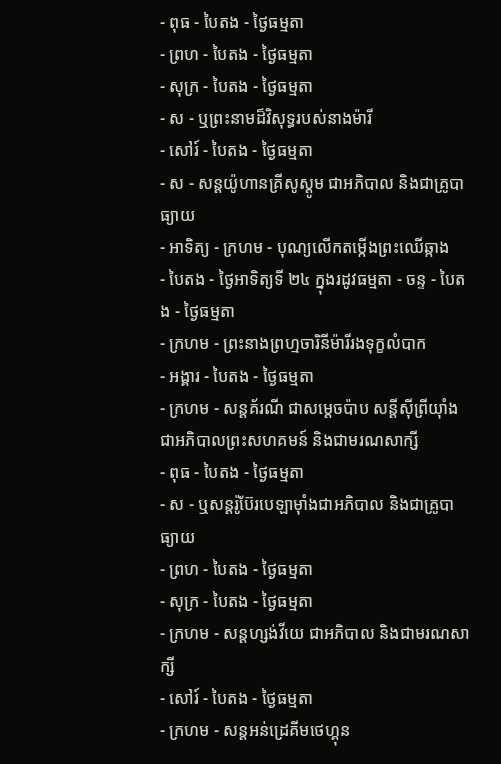- ពុធ - បៃតង - ថ្ងៃធម្មតា
- ព្រហ - បៃតង - ថ្ងៃធម្មតា
- សុក្រ - បៃតង - ថ្ងៃធម្មតា
- ស - ឬព្រះនាមដ៏វិសុទ្ធរបស់នាងម៉ារី
- សៅរ៍ - បៃតង - ថ្ងៃធម្មតា
- ស - សន្ដយ៉ូហានគ្រីសូស្ដូម ជាអភិបាល និងជាគ្រូបាធ្យាយ
- អាទិត្យ - ក្រហម - បុណ្យលើកតម្កើងព្រះឈើឆ្កាង
- បៃតង - ថ្ងៃអាទិត្យទី ២៤ ក្នុងរដូវធម្មតា - ចន្ទ - បៃតង - ថ្ងៃធម្មតា
- ក្រហម - ព្រះនាងព្រហ្មចារិនីម៉ារីរងទុក្ខលំបាក
- អង្គារ - បៃតង - ថ្ងៃធម្មតា
- ក្រហម - សន្ដគ័រណី ជាសម្ដេចប៉ាប សន្ដីស៊ីព្រីយ៉ាំង ជាអភិបាលព្រះសហគមន៍ និងជាមរណសាក្សី
- ពុធ - បៃតង - ថ្ងៃធម្មតា
- ស - ឬសន្ដរ៉ូប៊ែរបេឡាម៉ាំងជាអភិបាល និងជាគ្រូបាធ្យាយ
- ព្រហ - បៃតង - ថ្ងៃធម្មតា
- សុក្រ - បៃតង - ថ្ងៃធម្មតា
- ក្រហម - សន្ដហ្សង់វីយេ ជាអភិបាល និងជាមរណសាក្សី
- សៅរ៍ - បៃតង - ថ្ងៃធម្មតា
- ក្រហម - សន្ដអន់ដ្រេគីមថេហ្គុន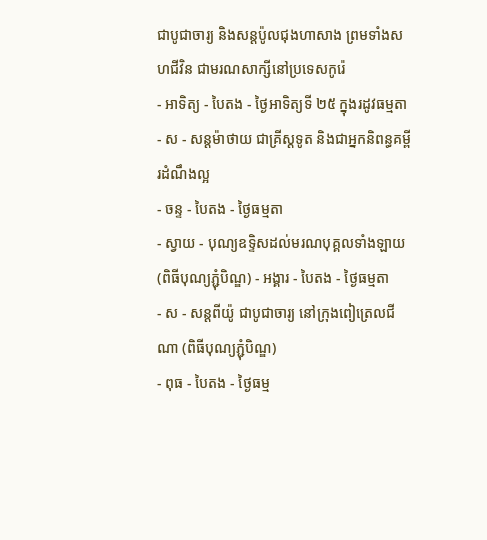ជាបូជាចារ្យ និងសន្ដប៉ូលជុងហាសាង ព្រមទាំងសហជីវិន ជាមរណសាក្សីនៅប្រទេសកូរ៉េ
- អាទិត្យ - បៃតង - ថ្ងៃអាទិត្យទី ២៥ ក្នុងរដូវធម្មតា
- ស - សន្ដម៉ាថាយ ជាគ្រីស្ដទូត និងជាអ្នកនិពន្ធគម្ពីរដំណឹងល្អ
- ចន្ទ - បៃតង - ថ្ងៃធម្មតា
- ស្វាយ - បុណ្យឧទ្ទិសដល់មរណបុគ្គលទាំងឡាយ (ពិធីបុណ្យភ្ជុំបិណ្ឌ) - អង្គារ - បៃតង - ថ្ងៃធម្មតា
- ស - សន្ដពីយ៉ូ ជាបូជាចារ្យ នៅក្រុងពៀត្រេលជីណា (ពិធីបុណ្យភ្ជុំបិណ្ឌ)
- ពុធ - បៃតង - ថ្ងៃធម្ម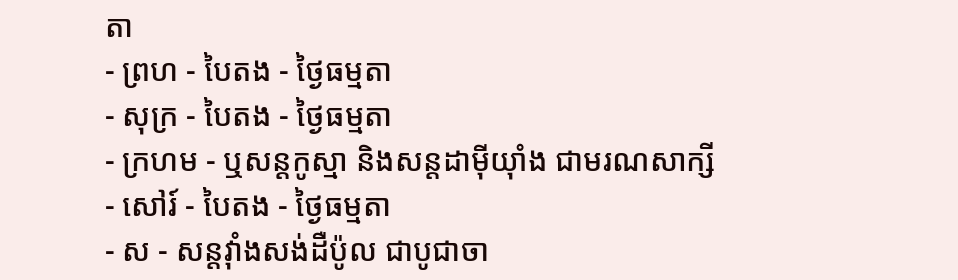តា
- ព្រហ - បៃតង - ថ្ងៃធម្មតា
- សុក្រ - បៃតង - ថ្ងៃធម្មតា
- ក្រហម - ឬសន្ដកូស្មា និងសន្ដដាម៉ីយ៉ាំង ជាមរណសាក្សី
- សៅរ៍ - បៃតង - ថ្ងៃធម្មតា
- ស - សន្ដវ៉ាំងសង់ដឺប៉ូល ជាបូជាចា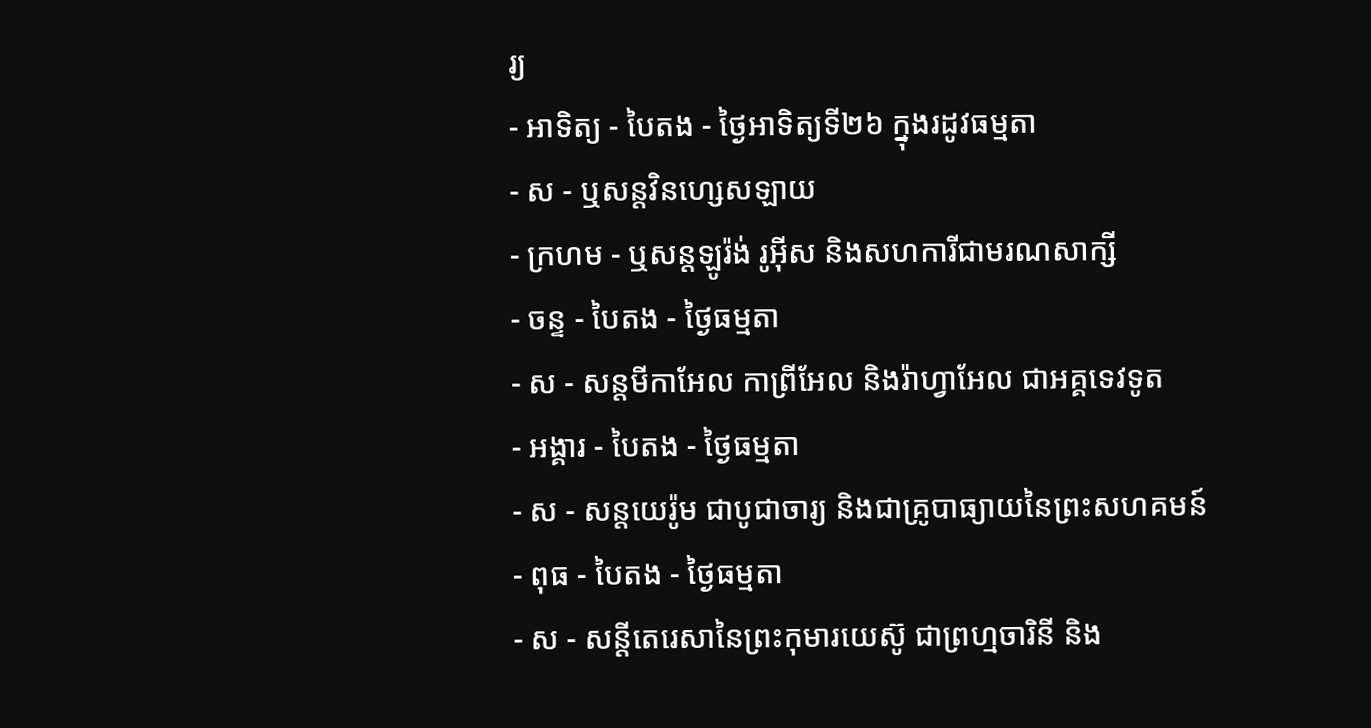រ្យ
- អាទិត្យ - បៃតង - ថ្ងៃអាទិត្យទី២៦ ក្នុងរដូវធម្មតា
- ស - ឬសន្ដវិនហ្សេសឡាយ
- ក្រហម - ឬសន្ដឡូរ៉ង់ រូអ៊ីស និងសហការីជាមរណសាក្សី
- ចន្ទ - បៃតង - ថ្ងៃធម្មតា
- ស - សន្ដមីកាអែល កាព្រីអែល និងរ៉ាហ្វាអែល ជាអគ្គទេវទូត
- អង្គារ - បៃតង - ថ្ងៃធម្មតា
- ស - សន្ដយេរ៉ូម ជាបូជាចារ្យ និងជាគ្រូបាធ្យាយនៃព្រះសហគមន៍
- ពុធ - បៃតង - ថ្ងៃធម្មតា
- ស - សន្ដីតេរេសានៃព្រះកុមារយេស៊ូ ជាព្រហ្មចារិនី និង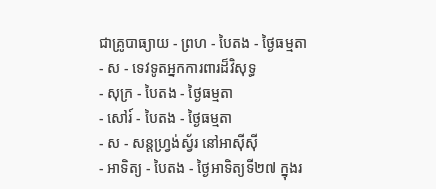ជាគ្រូបាធ្យាយ - ព្រហ - បៃតង - ថ្ងៃធម្មតា
- ស - ទេវទូតអ្នកការពារដ៏វិសុទ្ធ
- សុក្រ - បៃតង - ថ្ងៃធម្មតា
- សៅរ៍ - បៃតង - ថ្ងៃធម្មតា
- ស - សន្ដហ្វ្រង់ស្វ័រ នៅអាស៊ីស៊ី
- អាទិត្យ - បៃតង - ថ្ងៃអាទិត្យទី២៧ ក្នុងរ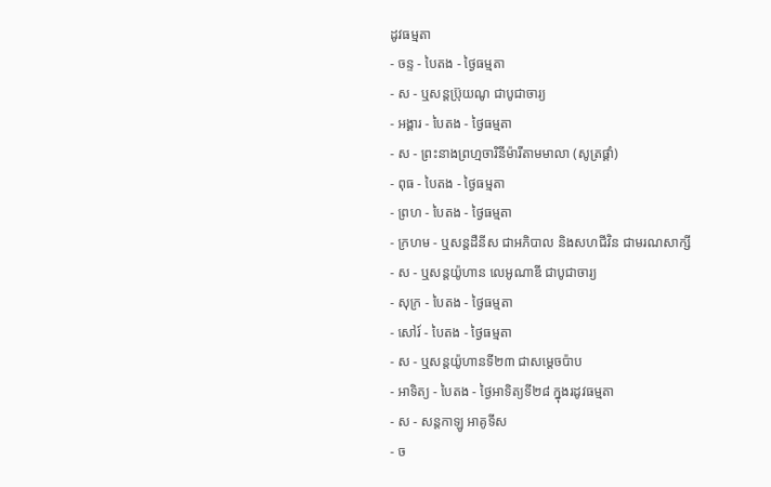ដូវធម្មតា
- ចន្ទ - បៃតង - ថ្ងៃធម្មតា
- ស - ឬសន្ដប្រ៊ុយណូ ជាបូជាចារ្យ
- អង្គារ - បៃតង - ថ្ងៃធម្មតា
- ស - ព្រះនាងព្រហ្មចារិនីម៉ារីតាមមាលា (សូត្រផ្គាំ)
- ពុធ - បៃតង - ថ្ងៃធម្មតា
- ព្រហ - បៃតង - ថ្ងៃធម្មតា
- ក្រហម - ឬសន្ដដឺនីស ជាអភិបាល និងសហជីវិន ជាមរណសាក្សី
- ស - ឬសន្ដយ៉ូហាន លេអូណាឌី ជាបូជាចារ្យ
- សុក្រ - បៃតង - ថ្ងៃធម្មតា
- សៅរ៍ - បៃតង - ថ្ងៃធម្មតា
- ស - ឬសន្ដយ៉ូហានទី២៣ ជាសម្ដេចប៉ាប
- អាទិត្យ - បៃតង - ថ្ងៃអាទិត្យទី២៨ ក្នុងរដូវធម្មតា
- ស - សន្ដកាឡូ អាគូទីស
- ច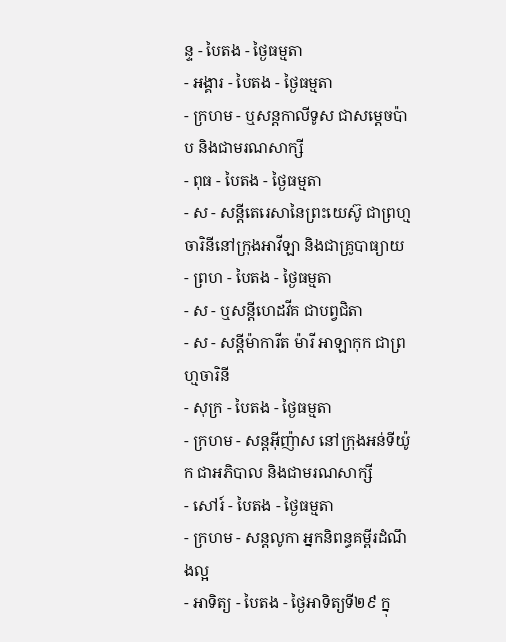ន្ទ - បៃតង - ថ្ងៃធម្មតា
- អង្គារ - បៃតង - ថ្ងៃធម្មតា
- ក្រហម - ឬសន្ដកាលីទូស ជាសម្ដេចប៉ាប និងជាមរណសាក្សី
- ពុធ - បៃតង - ថ្ងៃធម្មតា
- ស - សន្ដីតេរេសានៃព្រះយេស៊ូ ជាព្រហ្មចារិនីនៅក្រុងអាវីឡា និងជាគ្រូបាធ្យាយ
- ព្រហ - បៃតង - ថ្ងៃធម្មតា
- ស - ឬសន្ដីហេដវីគ ជាបព្វជិតា
- ស - សន្ដីម៉ាការីត ម៉ារី អាឡាកុក ជាព្រហ្មចារិនី
- សុក្រ - បៃតង - ថ្ងៃធម្មតា
- ក្រហម - សន្ដអ៊ីញ៉ាស នៅក្រុងអន់ទីយ៉ូក ជាអភិបាល និងជាមរណសាក្សី
- សៅរ៍ - បៃតង - ថ្ងៃធម្មតា
- ក្រហម - សន្ដលូកា អ្នកនិពន្ធគម្ពីរដំណឹងល្អ
- អាទិត្យ - បៃតង - ថ្ងៃអាទិត្យទី២៩ ក្នុ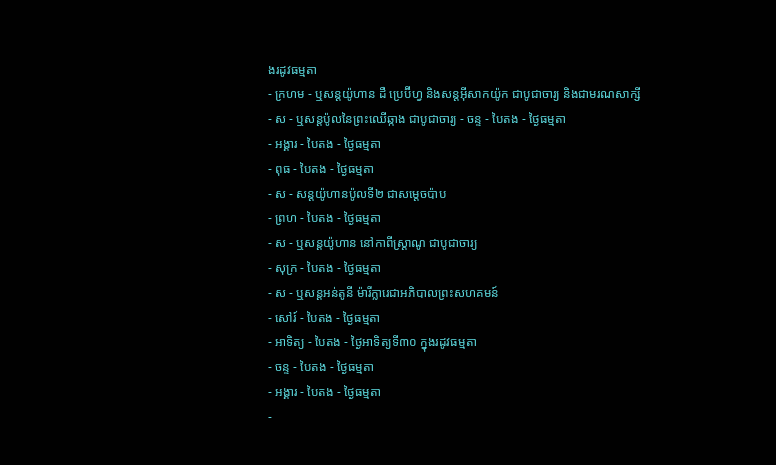ងរដូវធម្មតា
- ក្រហម - ឬសន្ដយ៉ូហាន ដឺ ប្រេប៊ីហ្វ និងសន្ដអ៊ីសាកយ៉ូក ជាបូជាចារ្យ និងជាមរណសាក្សី
- ស - ឬសន្ដប៉ូលនៃព្រះឈើឆ្កាង ជាបូជាចារ្យ - ចន្ទ - បៃតង - ថ្ងៃធម្មតា
- អង្គារ - បៃតង - ថ្ងៃធម្មតា
- ពុធ - បៃតង - ថ្ងៃធម្មតា
- ស - សន្ដយ៉ូហានប៉ូលទី២ ជាសម្ដេចប៉ាប
- ព្រហ - បៃតង - ថ្ងៃធម្មតា
- ស - ឬសន្ដយ៉ូហាន នៅកាពីស្រ្ដាណូ ជាបូជាចារ្យ
- សុក្រ - បៃតង - ថ្ងៃធម្មតា
- ស - ឬសន្ដអន់តូនី ម៉ារីក្លារេជាអភិបាលព្រះសហគមន៍
- សៅរ៍ - បៃតង - ថ្ងៃធម្មតា
- អាទិត្យ - បៃតង - ថ្ងៃអាទិត្យទី៣០ ក្នុងរដូវធម្មតា
- ចន្ទ - បៃតង - ថ្ងៃធម្មតា
- អង្គារ - បៃតង - ថ្ងៃធម្មតា
-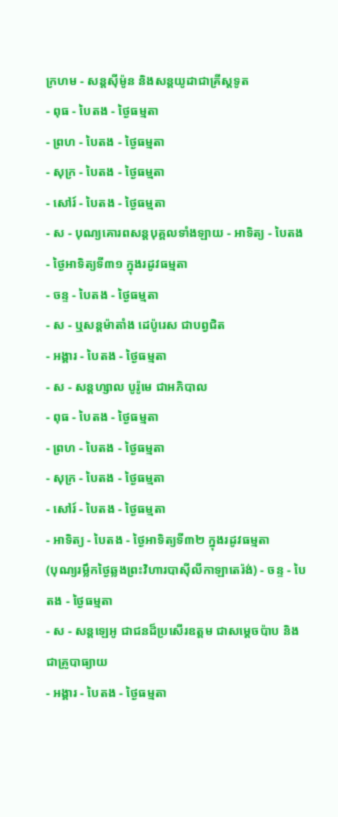ក្រហម - សន្ដស៊ីម៉ូន និងសន្ដយូដាជាគ្រីស្ដទូត
- ពុធ - បៃតង - ថ្ងៃធម្មតា
- ព្រហ - បៃតង - ថ្ងៃធម្មតា
- សុក្រ - បៃតង - ថ្ងៃធម្មតា
- សៅរ៍ - បៃតង - ថ្ងៃធម្មតា
- ស - បុណ្យគោរពសន្ដបុគ្គលទាំងឡាយ - អាទិត្យ - បៃតង - ថ្ងៃអាទិត្យទី៣១ ក្នុងរដូវធម្មតា
- ចន្ទ - បៃតង - ថ្ងៃធម្មតា
- ស - ឬសន្ដម៉ាតាំង ដេប៉ូរេស ជាបព្វជិត
- អង្គារ - បៃតង - ថ្ងៃធម្មតា
- ស - សន្ដហ្សាល បូរ៉ូមេ ជាអភិបាល
- ពុធ - បៃតង - ថ្ងៃធម្មតា
- ព្រហ - បៃតង - ថ្ងៃធម្មតា
- សុក្រ - បៃតង - ថ្ងៃធម្មតា
- សៅរ៍ - បៃតង - ថ្ងៃធម្មតា
- អាទិត្យ - បៃតង - ថ្ងៃអាទិត្យទី៣២ ក្នុងរដូវធម្មតា
(បុណ្យរម្លឹកថ្ងៃឆ្លងព្រះវិហារបាស៊ីលីកាឡាតេរ៉ង់) - ចន្ទ - បៃតង - ថ្ងៃធម្មតា
- ស - សន្ដឡេអូ ជាជនដ៏ប្រសើរឧត្ដម ជាសម្ដេចប៉ាប និងជាគ្រូបាធ្យាយ
- អង្គារ - បៃតង - ថ្ងៃធម្មតា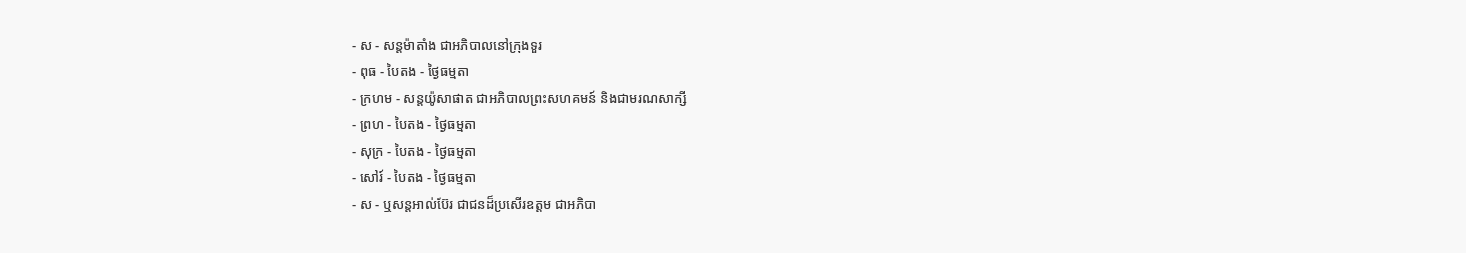- ស - សន្ដម៉ាតាំង ជាអភិបាលនៅក្រុងទួរ
- ពុធ - បៃតង - ថ្ងៃធម្មតា
- ក្រហម - សន្ដយ៉ូសាផាត ជាអភិបាលព្រះសហគមន៍ និងជាមរណសាក្សី
- ព្រហ - បៃតង - ថ្ងៃធម្មតា
- សុក្រ - បៃតង - ថ្ងៃធម្មតា
- សៅរ៍ - បៃតង - ថ្ងៃធម្មតា
- ស - ឬសន្ដអាល់ប៊ែរ ជាជនដ៏ប្រសើរឧត្ដម ជាអភិបា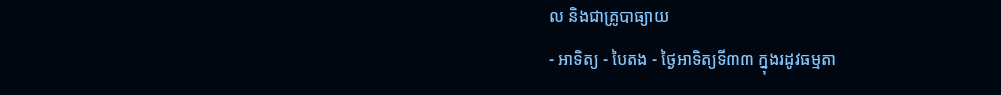ល និងជាគ្រូបាធ្យាយ
- អាទិត្យ - បៃតង - ថ្ងៃអាទិត្យទី៣៣ ក្នុងរដូវធម្មតា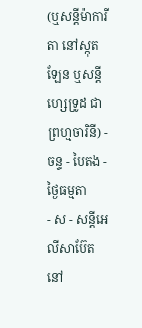(ឬសន្ដីម៉ាការីតា នៅស្កុតឡែន ឬសន្ដីហ្សេទ្រូដ ជាព្រហ្មចារិនី) - ចន្ទ - បៃតង - ថ្ងៃធម្មតា
- ស - សន្ដីអេលីសាប៊ែត នៅ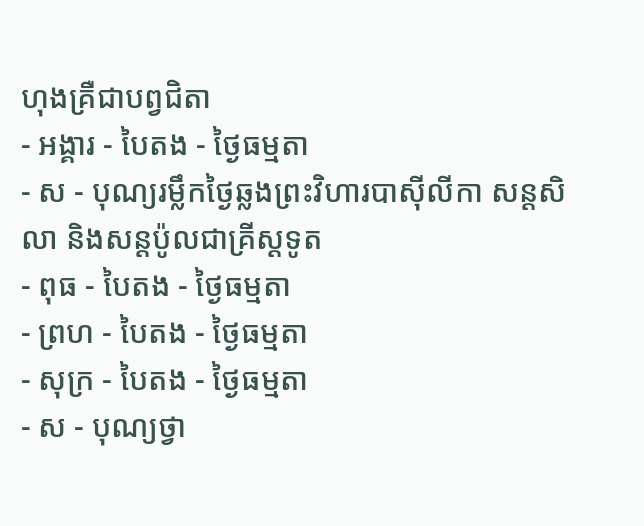ហុងគ្រឺជាបព្វជិតា
- អង្គារ - បៃតង - ថ្ងៃធម្មតា
- ស - បុណ្យរម្លឹកថ្ងៃឆ្លងព្រះវិហារបាស៊ីលីកា សន្ដសិលា និងសន្ដប៉ូលជាគ្រីស្ដទូត
- ពុធ - បៃតង - ថ្ងៃធម្មតា
- ព្រហ - បៃតង - ថ្ងៃធម្មតា
- សុក្រ - បៃតង - ថ្ងៃធម្មតា
- ស - បុណ្យថ្វា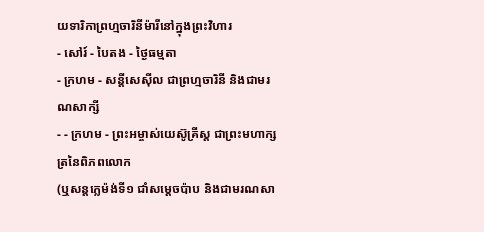យទារិកាព្រហ្មចារិនីម៉ារីនៅក្នុងព្រះវិហារ
- សៅរ៍ - បៃតង - ថ្ងៃធម្មតា
- ក្រហម - សន្ដីសេស៊ីល ជាព្រហ្មចារិនី និងជាមរណសាក្សី
- - ក្រហម - ព្រះអម្ចាស់យេស៊ូគ្រីស្ដ ជាព្រះមហាក្សត្រនៃពិភពលោក
(ឬសន្ដក្លេម៉ង់ទី១ ជាំសម្ដេចប៉ាប និងជាមរណសា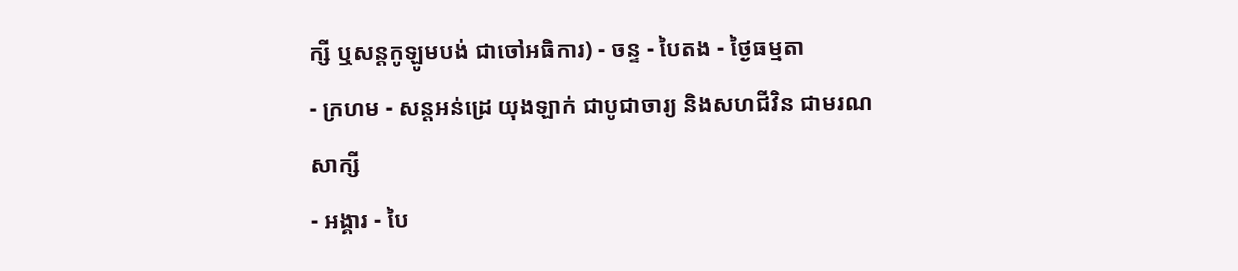ក្សី ឬសន្ដកូឡូមបង់ ជាចៅអធិការ) - ចន្ទ - បៃតង - ថ្ងៃធម្មតា
- ក្រហម - សន្ដអន់ដ្រេ យុងឡាក់ ជាបូជាចារ្យ និងសហជីវិន ជាមរណសាក្សី
- អង្គារ - បៃ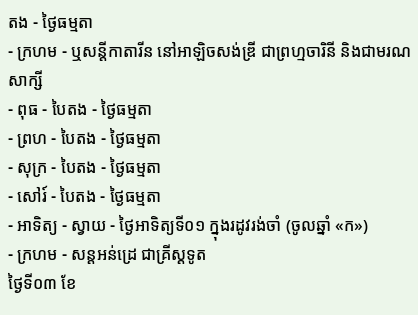តង - ថ្ងៃធម្មតា
- ក្រហម - ឬសន្ដីកាតារីន នៅអាឡិចសង់ឌ្រី ជាព្រហ្មចារិនី និងជាមរណសាក្សី
- ពុធ - បៃតង - ថ្ងៃធម្មតា
- ព្រហ - បៃតង - ថ្ងៃធម្មតា
- សុក្រ - បៃតង - ថ្ងៃធម្មតា
- សៅរ៍ - បៃតង - ថ្ងៃធម្មតា
- អាទិត្យ - ស្វាយ - ថ្ងៃអាទិត្យទី០១ ក្នុងរដូវរង់ចាំ (ចូលឆ្នាំ «ក»)
- ក្រហម - សន្ដអន់ដ្រេ ជាគ្រីស្ដទូត
ថ្ងៃទី០៣ ខែ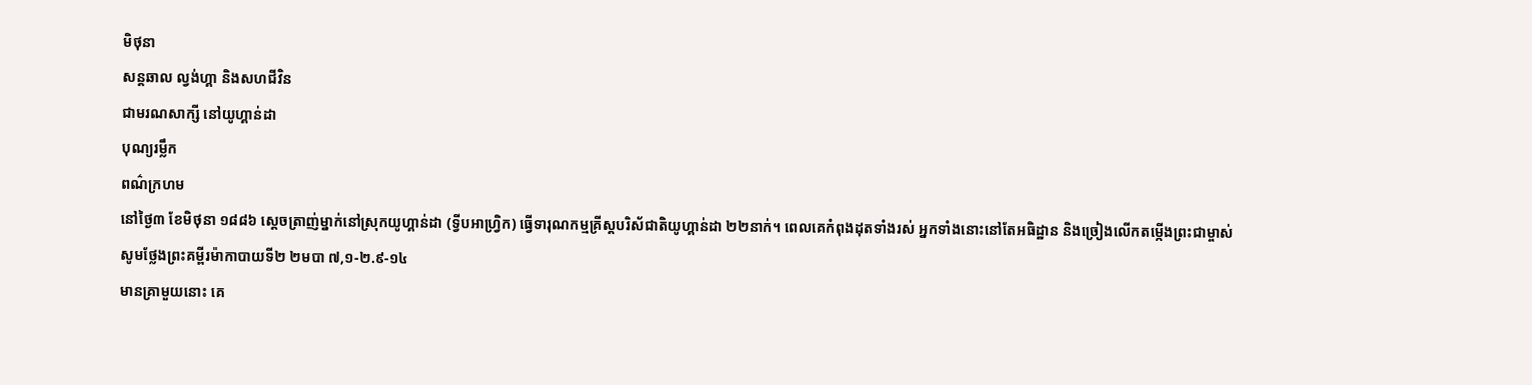មិថុនា
សន្ដឆាល ល្វង់ហ្គា និងសហជីវិន
ជាមរណសាក្សី នៅយូហ្គាន់ដា
បុណ្យរម្លឹក
ពណ៌ក្រហម
នៅថ្ងៃ៣ ខែមិថុនា ១៨៨៦ ស្តេចត្រាញ់ម្នាក់នៅស្រុកយូហ្គាន់ដា (ទ្វីបអាហ្វ្រិក) ធ្វើទារុណកម្មគ្រីស្តបរិស័ជាតិយូហ្គាន់ដា ២២នាក់។ ពេលគេកំពុងដុតទាំងរស់ អ្នកទាំងនោះនៅតែអធិដ្ឋាន និងច្រៀងលើកតម្កើងព្រះជាម្ចាស់
សូមថ្លែងព្រះគម្ពីរម៉ាកាបាយទី២ ២មបា ៧,១-២.៩-១៤
មានគ្រាមួយនោះ គេ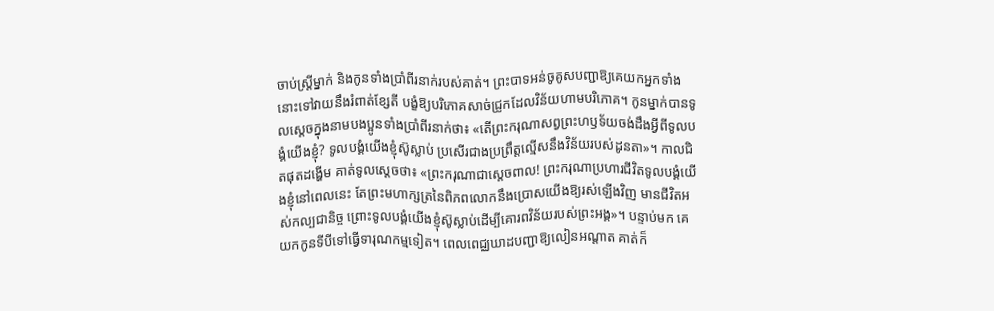ចាប់ស្ត្រីម្នាក់ និងកូនទាំងប្រាំពីរនាក់របស់គាត់។ ព្រះបាទអន់ចូគូសបញ្ជាឱ្យគេយកអ្នកទាំងនោះទៅវាយនឹងរំពាត់ខ្សែតី បង្ខំឱ្យបរិភោគសាច់ជ្រូកដែលវិន័យហាមបរិភោគ។ កូនម្នាក់បានទូលស្តេចក្នុងនាមបងប្អូនទាំងប្រាំពីរនាក់ថា៖ «តើព្រះករុណាសព្វព្រះហឫទ័យចង់ដឹងអ្វីពីទូលបង្គំយើងខ្ញុំ? ទូលបង្គំយើងខ្ញុំស៊ូស្លាប់ ប្រសើរជាងប្រព្រឹត្តល្មើសនឹងវិន័យរបស់ដូនតា»។ កាលជិតផុតដង្ហើម គាត់ទូលស្តេចថា៖ «ព្រះករុណាជាស្តេចពាល! ព្រះករុណាប្រហារជីវិតទូលបង្គំយើងខ្ញុំនៅពេលនេះ តែព្រះមហាក្សត្រនៃពិភពលោកនឹងប្រោសយើងឱ្យរស់ឡើងវិញ មានជីវិតអស់កល្បជានិច្ច ព្រោះទូលបង្គំយើងខ្ញុំស៊ូស្លាប់ដើម្បីគោរពវិន័យរបស់ព្រះអង្គ»។ បន្ទាប់មក គេយកកូនទីបីទៅធ្វើទារុណកម្មទៀត។ ពេលពេជ្ឈឃាដបញ្ជាឱ្យលៀនអណ្តាត គាត់ក៏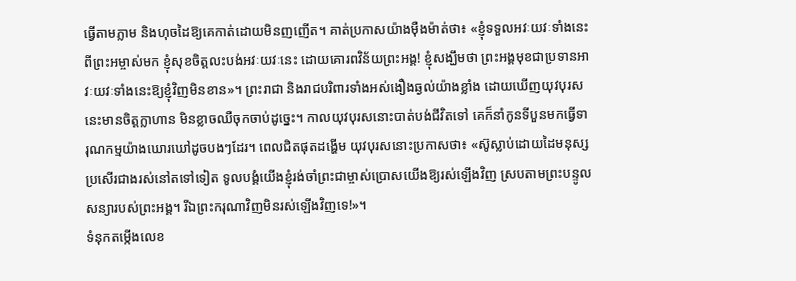ធ្វើតាមភ្លាម និងហុចដៃឱ្យគេកាត់ដោយមិនញញើត។ គាត់ប្រកាសយ៉ាងម៉ឺងម៉ាត់ថា៖ «ខ្ញុំទទួលអវៈយវៈទាំងនេះពីព្រះអម្ចាស់មក ខ្ញុំសុខចិត្តលះបង់អវៈយវៈនេះ ដោយគោរពវិន័យព្រះអង្គ! ខ្ញុំសង្ឃឹមថា ព្រះអង្គមុខជាប្រទានអាវៈយវៈទាំងនេះឱ្យខ្ញុំវិញមិនខាន»។ ព្រះរាជា និងរាជបរិពារទាំងអស់ងឿងឆ្ងល់យ៉ាងខ្លាំង ដោយឃើញយុវបុរសនេះមានចិត្តក្លាហាន មិនខ្លាចឈឺចុកចាប់ដូច្នេះ។ កាលយុវបុរសនោះបាត់បង់ជីវិតទៅ គេក៏នាំកូនទីបួនមកធ្វើទារុណកម្មយ៉ាងឃោរឃៅដូចបងៗដែរ។ ពេលជិតផុតដង្ហើម យុវបុរសនោះប្រកាសថា៖ «ស៊ូស្លាប់ដោយដៃមនុស្ស ប្រសើរជាងរស់នៅតទៅទៀត ទូលបង្គំយើងខ្ញុំរង់ចាំព្រះជាម្ចាស់ប្រោសយើងឱ្យរស់ឡើងវិញ ស្របតាមព្រះបន្ទូលសន្យារបស់ព្រះអង្គ។ រីឯព្រះករុណាវិញមិនរស់ឡើងវិញទេ!»។
ទំនុកតម្កើងលេខ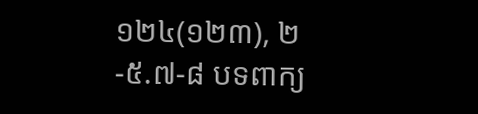១២៤(១២៣), ២-៥.៧-៨ បទពាក្យ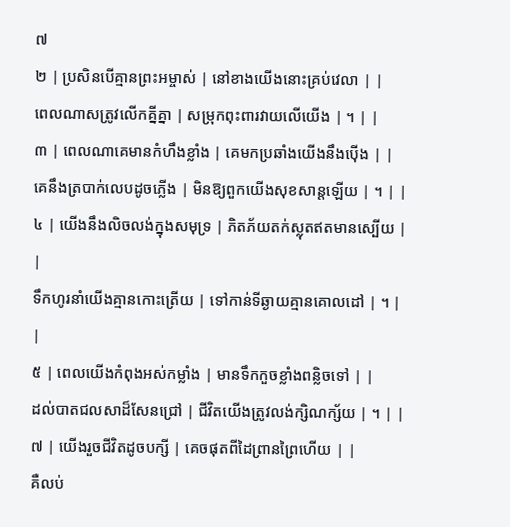៧
២ | ប្រសិនបើគ្មានព្រះអម្ចាស់ | នៅខាងយើងនោះគ្រប់វេលា | |
ពេលណាសត្រូវលើកគ្នីគ្នា | សម្រុកពុះពារវាយលើយើង | ។ | |
៣ | ពេលណាគេមានកំហឹងខ្លាំង | គេមកប្រឆាំងយើងនឹងប៉ើង | |
គេនឹងត្របាក់លេបដូចភ្លើង | មិនឱ្យពួកយើងសុខសាន្តឡើយ | ។ | |
៤ | យើងនឹងលិចលង់ក្នុងសមុទ្រ | ភិតភ័យតក់ស្លុតឥតមានស្បើយ | |
ទឹកហូរនាំយើងគ្មានកោះត្រើយ | ទៅកាន់ទីឆ្ងាយគ្មានគោលដៅ | ។ | |
៥ | ពេលយើងកំពុងអស់កម្លាំង | មានទឹកកួចខ្លាំងពន្លិចទៅ | |
ដល់បាតជលសាដ៏សែនជ្រៅ | ជីវិតយើងត្រូវលង់ក្សិណក្ស័យ | ។ | |
៧ | យើងរួចជីវិតដូចបក្សី | គេចផុតពីដៃព្រានព្រៃហើយ | |
គឺលប់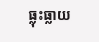ធ្លុះធ្លាយ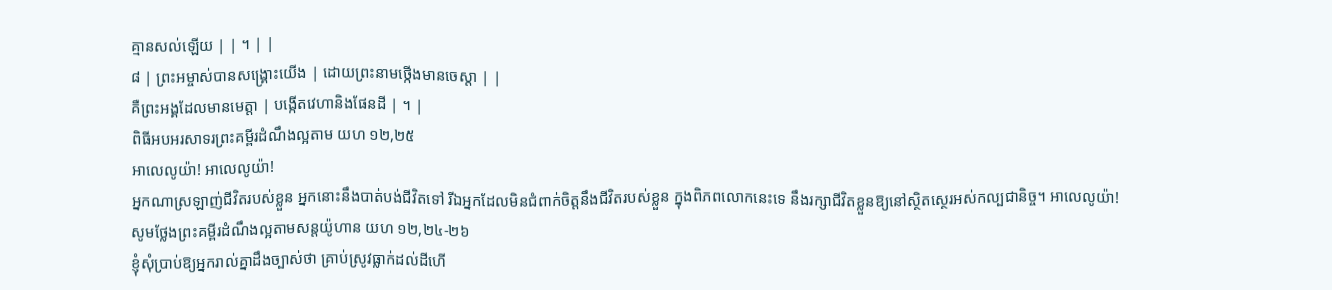គ្មានសល់ឡើយ | | ។ | |
៨ | ព្រះអម្ចាស់បានសង្គ្រោះយើង | ដោយព្រះនាមថ្កើងមានចេស្តា | |
គឺព្រះអង្គដែលមានមេត្តា | បង្កើតវេហានិងផែនដី | ។ |
ពិធីអបអរសាទរព្រះគម្ពីរដំណឹងល្អតាម យហ ១២,២៥
អាលេលូយ៉ា! អាលេលូយ៉ា!
អ្នកណាស្រឡាញ់ជីវិតរបស់ខ្លួន អ្នកនោះនឹងបាត់បង់ជីវិតទៅ រីឯអ្នកដែលមិនជំពាក់ចិត្តនឹងជីវិតរបស់ខ្លួន ក្នុងពិភពលោកនេះទេ នឹងរក្សាជីវិតខ្លួនឱ្យនៅស្ថិតស្ថេរអស់កល្បជានិច្ច។ អាលេលូយ៉ា!
សូមថ្លែងព្រះគម្ពីរដំណឹងល្អតាមសន្តយ៉ូហាន យហ ១២,២៤-២៦
ខ្ញុំសុំប្រាប់ឱ្យអ្នករាល់គ្នាដឹងច្បាស់ថា គ្រាប់ស្រូវធ្លាក់ដល់ដីហើ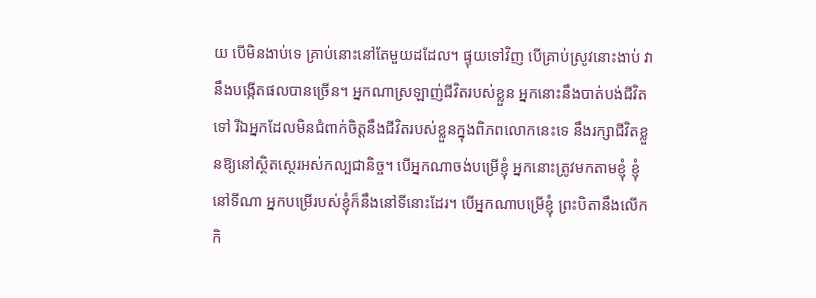យ បើមិនងាប់ទេ គ្រាប់នោះនៅតែមួយដដែល។ ផ្ទុយទៅវិញ បើគ្រាប់ស្រូវនោះងាប់ វានឹងបង្កើតផលបានច្រើន។ អ្នកណាស្រឡាញ់ជីវិតរបស់ខ្លួន អ្នកនោះនឹងបាត់បង់ជីវិតទៅ រីឯអ្នកដែលមិនជំពាក់ចិត្តនឹងជីវិតរបស់ខ្លួនក្នុងពិភពលោកនេះទេ នឹងរក្សាជីវិតខ្លួនឱ្យនៅស្ថិតស្ថេរអស់កល្បជានិច្ច។ បើអ្នកណាចង់បម្រើខ្ញុំ អ្នកនោះត្រូវមកតាមខ្ញុំ ខ្ញុំនៅទីណា អ្នកបម្រើរបស់ខ្ញុំក៏នឹងនៅទីនោះដែរ។ បើអ្នកណាបម្រើខ្ញុំ ព្រះបិតានឹងលើកកិ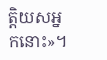ត្តិយសអ្នកនោះ»។